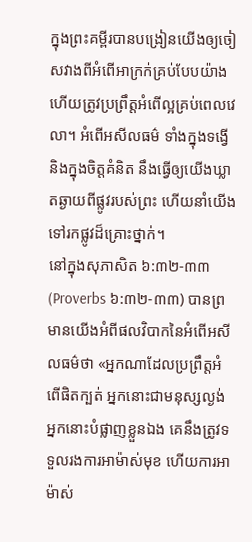ក្នុងព្រះគម្ពីរបានបង្រៀនយើងឲ្យចៀសវាងពីអំពើអាក្រក់គ្រប់បែបយ៉ាង ហើយត្រូវប្រព្រឹត្តអំពើល្អគ្រប់ពេលវេលា។ អំពើអសីលធម៌ ទាំងក្នុងទង្វើ និងក្នុងចិត្តគំនិត នឹងធ្វើឲ្យយើងឃ្លាតឆ្ងាយពីផ្លូវរបស់ព្រះ ហើយនាំយើងទៅរកផ្លូវដ៏គ្រោះថ្នាក់។
នៅក្នុងសុភាសិត ៦:៣២-៣៣ (Proverbs ៦:៣២-៣៣) បានព្រមានយើងអំពីផលវិបាកនៃអំពើអសីលធម៌ថា «អ្នកណាដែលប្រព្រឹត្តអំពើផិតក្បត់ អ្នកនោះជាមនុស្សល្ងង់ អ្នកនោះបំផ្លាញខ្លួនឯង គេនឹងត្រូវទទួលរងការអាម៉ាស់មុខ ហើយការអាម៉ាស់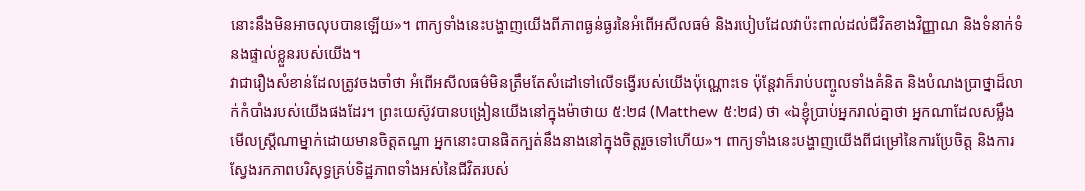នោះនឹងមិនអាចលុបបានឡើយ»។ ពាក្យទាំងនេះបង្ហាញយើងពីភាពធ្ងន់ធ្ងរនៃអំពើអសីលធម៌ និងរបៀបដែលវាប៉ះពាល់ដល់ជីវិតខាងវិញ្ញាណ និងទំនាក់ទំនងផ្ទាល់ខ្លួនរបស់យើង។
វាជារឿងសំខាន់ដែលត្រូវចងចាំថា អំពើអសីលធម៌មិនត្រឹមតែសំដៅទៅលើទង្វើរបស់យើងប៉ុណ្ណោះទេ ប៉ុន្តែវាក៏រាប់បញ្ចូលទាំងគំនិត និងបំណងប្រាថ្នាដ៏លាក់កំបាំងរបស់យើងផងដែរ។ ព្រះយេស៊ូវបានបង្រៀនយើងនៅក្នុងម៉ាថាយ ៥:២៨ (Matthew ៥:២៨) ថា «ឯខ្ញុំប្រាប់អ្នករាល់គ្នាថា អ្នកណាដែលសម្លឹងមើលស្ត្រីណាម្នាក់ដោយមានចិត្តតណ្ហា អ្នកនោះបានផិតក្បត់នឹងនាងនៅក្នុងចិត្តរួចទៅហើយ»។ ពាក្យទាំងនេះបង្ហាញយើងពីជម្រៅនៃការប្រែចិត្ត និងការស្វែងរកភាពបរិសុទ្ធគ្រប់ទិដ្ឋភាពទាំងអស់នៃជីវិតរបស់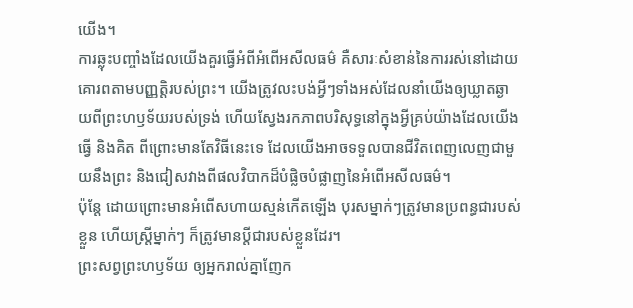យើង។
ការឆ្លុះបញ្ចាំងដែលយើងគួរធ្វើអំពីអំពើអសីលធម៌ គឺសារៈសំខាន់នៃការរស់នៅដោយគោរពតាមបញ្ញត្តិរបស់ព្រះ។ យើងត្រូវលះបង់អ្វីៗទាំងអស់ដែលនាំយើងឲ្យឃ្លាតឆ្ងាយពីព្រះហឫទ័យរបស់ទ្រង់ ហើយស្វែងរកភាពបរិសុទ្ធនៅក្នុងអ្វីគ្រប់យ៉ាងដែលយើងធ្វើ និងគិត ពីព្រោះមានតែវិធីនេះទេ ដែលយើងអាចទទួលបានជីវិតពេញលេញជាមួយនឹងព្រះ និងជៀសវាងពីផលវិបាកដ៏បំផ្លិចបំផ្លាញនៃអំពើអសីលធម៌។
ប៉ុន្ដែ ដោយព្រោះមានអំពើសហាយស្មន់កើតឡើង បុរសម្នាក់ៗត្រូវមានប្រពន្ធជារបស់ខ្លួន ហើយស្រី្តម្នាក់ៗ ក៏ត្រូវមានប្តីជារបស់ខ្លួនដែរ។
ព្រះសព្វព្រះហឫទ័យ ឲ្យអ្នករាល់គ្នាញែក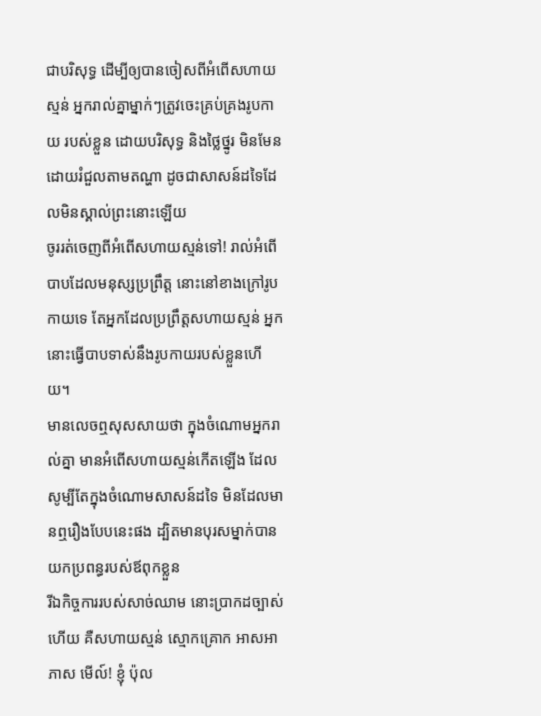ជាបរិសុទ្ធ ដើម្បីឲ្យបានចៀសពីអំពើសហាយស្មន់ អ្នករាល់គ្នាម្នាក់ៗត្រូវចេះគ្រប់គ្រងរូបកាយ របស់ខ្លួន ដោយបរិសុទ្ធ និងថ្លៃថ្នូរ មិនមែនដោយរំជួលតាមតណ្ហា ដូចជាសាសន៍ដទៃដែលមិនស្គាល់ព្រះនោះឡើយ
ចូររត់ចេញពីអំពើសហាយស្មន់ទៅ! រាល់អំពើបាបដែលមនុស្សប្រព្រឹត្ត នោះនៅខាងក្រៅរូបកាយទេ តែអ្នកដែលប្រព្រឹត្តសហាយស្មន់ អ្នកនោះធ្វើបាបទាស់នឹងរូបកាយរបស់ខ្លួនហើយ។
មានលេចឮសុសសាយថា ក្នុងចំណោមអ្នករាល់គ្នា មានអំពើសហាយស្មន់កើតឡើង ដែលសូម្បីតែក្នុងចំណោមសាសន៍ដទៃ មិនដែលមានឮរឿងបែបនេះផង ដ្បិតមានបុរសម្នាក់បានយកប្រពន្ធរបស់ឪពុកខ្លួន
រីឯកិច្ចការរបស់សាច់ឈាម នោះប្រាកដច្បាស់ហើយ គឺសហាយស្មន់ ស្មោកគ្រោក អាសអាភាស មើល៍! ខ្ញុំ ប៉ុល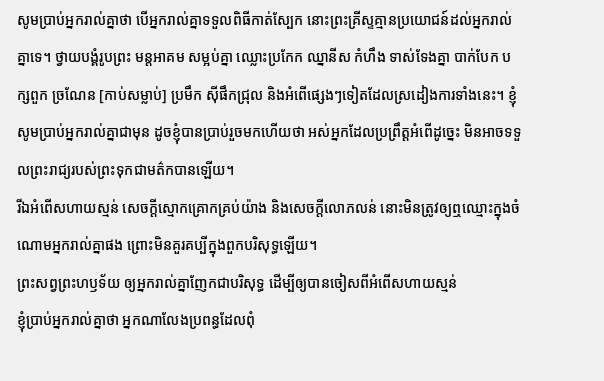សូមប្រាប់អ្នករាល់គ្នាថា បើអ្នករាល់គ្នាទទួលពិធីកាត់ស្បែក នោះព្រះគ្រីស្ទគ្មានប្រយោជន៍ដល់អ្នករាល់គ្នាទេ។ ថ្វាយបង្គំរូបព្រះ មន្តអាគម សម្អប់គ្នា ឈ្លោះប្រកែក ឈ្នានីស កំហឹង ទាស់ទែងគ្នា បាក់បែក បក្សពួក ច្រណែន [កាប់សម្លាប់] ប្រមឹក ស៊ីផឹកជ្រុល និងអំពើផ្សេងៗទៀតដែលស្រដៀងការទាំងនេះ។ ខ្ញុំសូមប្រាប់អ្នករាល់គ្នាជាមុន ដូចខ្ញុំបានប្រាប់រួចមកហើយថា អស់អ្នកដែលប្រព្រឹត្តអំពើដូច្នេះ មិនអាចទទួលព្រះរាជ្យរបស់ព្រះទុកជាមត៌កបានឡើយ។
រីឯអំពើសហាយស្មន់ សេចក្ដីស្មោកគ្រោកគ្រប់យ៉ាង និងសេចក្តីលោភលន់ នោះមិនត្រូវឲ្យឮឈ្មោះក្នុងចំណោមអ្នករាល់គ្នាផង ព្រោះមិនគួរគប្បីក្នុងពួកបរិសុទ្ធឡើយ។
ព្រះសព្វព្រះហឫទ័យ ឲ្យអ្នករាល់គ្នាញែកជាបរិសុទ្ធ ដើម្បីឲ្យបានចៀសពីអំពើសហាយស្មន់
ខ្ញុំប្រាប់អ្នករាល់គ្នាថា អ្នកណាលែងប្រពន្ធដែលពុំ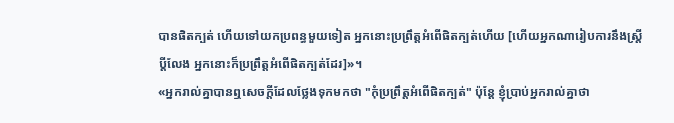បានផិតក្បត់ ហើយទៅយកប្រពន្ធមួយទៀត អ្នកនោះប្រព្រឹត្តអំពើផិតក្បត់ហើយ [ហើយអ្នកណារៀបការនឹងស្ត្រីប្តីលែង អ្នកនោះក៏ប្រព្រឹត្តអំពើផិតក្បត់ដែរ]»។
«អ្នករាល់គ្នាបានឮសេចក្តីដែលថ្លែងទុកមកថា "កុំប្រព្រឹត្តអំពើផិតក្បត់" ប៉ុន្តែ ខ្ញុំប្រាប់អ្នករាល់គ្នាថា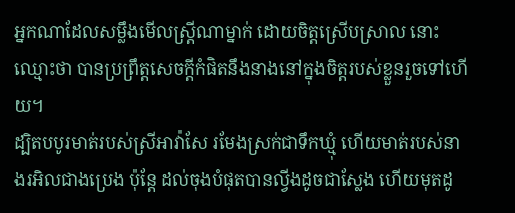អ្នកណាដែលសម្លឹងមើលស្ត្រីណាម្នាក់ ដោយចិត្តស្រើបស្រាល នោះឈ្មោះថា បានប្រព្រឹត្តសេចក្តីកំផិតនឹងនាងនៅក្នុងចិត្តរបស់ខ្លួនរួចទៅហើយ។
ដ្បិតបបូរមាត់របស់ស្រីអាវ៉ាសែ រមែងស្រក់ជាទឹកឃ្មុំ ហើយមាត់របស់នាងរអិលជាងប្រេង ប៉ុន្តែ ដល់ចុងបំផុតបានល្វីងដូចជាស្លែង ហើយមុតដូ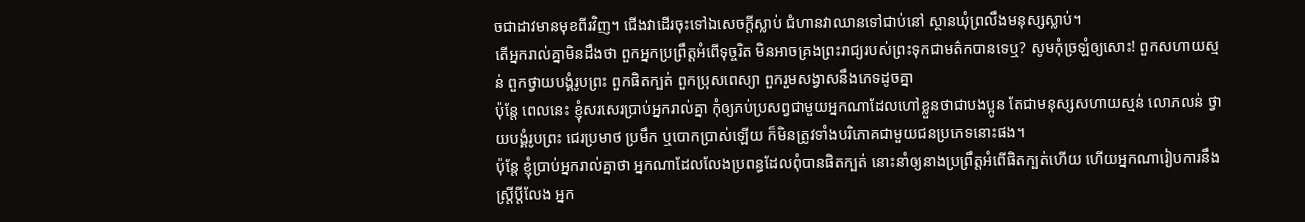ចជាដាវមានមុខពីរវិញ។ ជើងវាដើរចុះទៅឯសេចក្ដីស្លាប់ ជំហានវាឈានទៅជាប់នៅ ស្ថានឃុំព្រលឹងមនុស្សស្លាប់។
តើអ្នករាល់គ្នាមិនដឹងថា ពួកអ្នកប្រព្រឹត្តអំពើទុច្ចរិត មិនអាចគ្រងព្រះរាជ្យរបស់ព្រះទុកជាមត៌កបានទេឬ? សូមកុំច្រឡំឲ្យសោះ! ពួកសហាយស្មន់ ពួកថ្វាយបង្គំរូបព្រះ ពួកផិតក្បត់ ពួកប្រុសពេស្យា ពួករួមសង្វាសនឹងភេទដូចគ្នា
ប៉ុន្តែ ពេលនេះ ខ្ញុំសរសេរប្រាប់អ្នករាល់គ្នា កុំឲ្យភប់ប្រសព្វជាមួយអ្នកណាដែលហៅខ្លួនថាជាបងប្អូន តែជាមនុស្សសហាយស្មន់ លោភលន់ ថ្វាយបង្គំរូបព្រះ ជេរប្រមាថ ប្រមឹក ឬបោកបា្រស់ឡើយ ក៏មិនត្រូវទាំងបរិភោគជាមួយជនប្រភេទនោះផង។
ប៉ុន្តែ ខ្ញុំប្រាប់អ្នករាល់គ្នាថា អ្នកណាដែលលែងប្រពន្ធដែលពុំបានផិតក្បត់ នោះនាំឲ្យនាងប្រព្រឹត្តអំពើផិតក្បត់ហើយ ហើយអ្នកណារៀបការនឹងស្ត្រីប្តីលែង អ្នក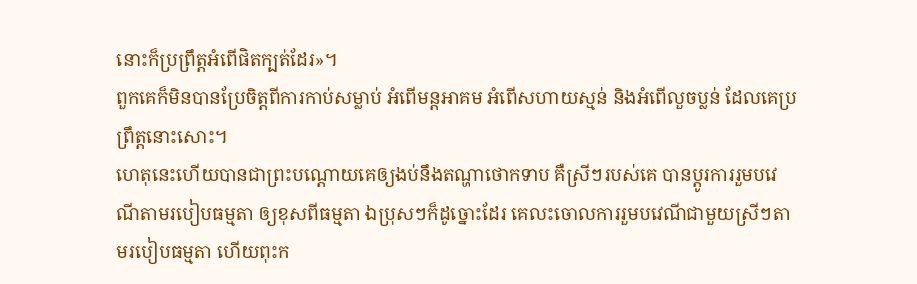នោះក៏ប្រព្រឹត្តអំពើផិតក្បត់ដែរ»។
ពួកគេក៏មិនបានប្រែចិត្តពីការកាប់សម្លាប់ អំពើមន្តអាគម អំពើសហាយស្មន់ និងអំពើលួចប្លន់ ដែលគេប្រព្រឹត្តនោះសោះ។
ហេតុនេះហើយបានជាព្រះបណ្ដោយគេឲ្យងប់នឹងតណ្ហាថោកទាប គឺស្រីៗរបស់គេ បានប្ដូរការរួមបវេណីតាមរបៀបធម្មតា ឲ្យខុសពីធម្មតា ឯប្រុសៗក៏ដូច្នោះដែរ គេលះចោលការរួមបវេណីជាមួយស្រីៗតាមរបៀបធម្មតា ហើយពុះក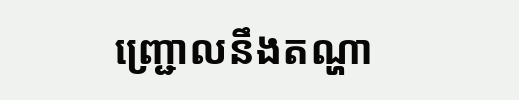ញ្ជ្រោលនឹងតណ្ហា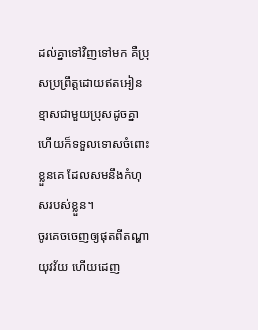ដល់គ្នាទៅវិញទៅមក គឺប្រុសប្រព្រឹត្តដោយឥតអៀនខ្មាសជាមួយប្រុសដូចគ្នា ហើយក៏ទទួលទោសចំពោះខ្លួនគេ ដែលសមនឹងកំហុសរបស់ខ្លួន។
ចូរគេចចេញឲ្យផុតពីតណ្ហាយុវវ័យ ហើយដេញ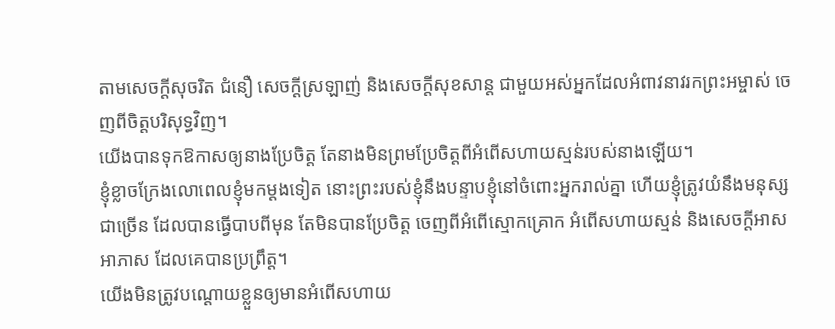តាមសេចក្ដីសុចរិត ជំនឿ សេចក្ដីស្រឡាញ់ និងសេចក្ដីសុខសាន្ត ជាមួយអស់អ្នកដែលអំពាវនាវរកព្រះអម្ចាស់ ចេញពីចិត្តបរិសុទ្ធវិញ។
យើងបានទុកឱកាសឲ្យនាងប្រែចិត្ត តែនាងមិនព្រមប្រែចិត្តពីអំពើសហាយស្មន់របស់នាងឡើយ។
ខ្ញុំខ្លាចក្រែងលោពេលខ្ញុំមកម្តងទៀត នោះព្រះរបស់ខ្ញុំនឹងបន្ទាបខ្ញុំនៅចំពោះអ្នករាល់គ្នា ហើយខ្ញុំត្រូវយំនឹងមនុស្សជាច្រើន ដែលបានធ្វើបាបពីមុន តែមិនបានប្រែចិត្ត ចេញពីអំពើស្មោកគ្រោក អំពើសហាយស្មន់ និងសេចក្តីអាសអាភាស ដែលគេបានប្រព្រឹត្ត។
យើងមិនត្រូវបណ្ដោយខ្លួនឲ្យមានអំពើសហាយ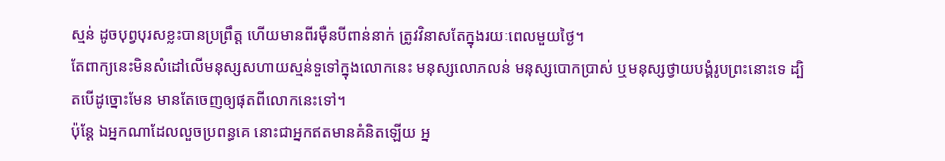ស្មន់ ដូចបុព្វបុរសខ្លះបានប្រព្រឹត្ត ហើយមានពីរម៉ឺនបីពាន់នាក់ ត្រូវវិនាសតែក្នុងរយៈពេលមួយថ្ងៃ។
តែពាក្យនេះមិនសំដៅលើមនុស្សសហាយស្មន់ទួទៅក្នុងលោកនេះ មនុស្សលោភលន់ មនុស្សបោកប្រាស់ ឬមនុស្សថ្វាយបង្គំរូបព្រះនោះទេ ដ្បិតបើដូច្នោះមែន មានតែចេញឲ្យផុតពីលោកនេះទៅ។
ប៉ុន្តែ ឯអ្នកណាដែលលួចប្រពន្ធគេ នោះជាអ្នកឥតមានគំនិតឡើយ អ្ន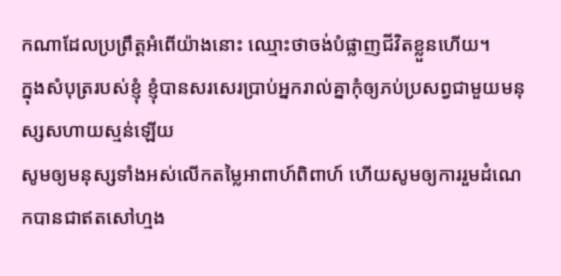កណាដែលប្រព្រឹត្តអំពើយ៉ាងនោះ ឈ្មោះថាចង់បំផ្លាញជីវិតខ្លួនហើយ។
ក្នុងសំបុត្ររបស់ខ្ញុំ ខ្ញុំបានសរសេរប្រាប់អ្នករាល់គ្នាកុំឲ្យភប់ប្រសព្វជាមួយមនុស្សសហាយស្មន់ឡើយ
សូមឲ្យមនុស្សទាំងអស់លើកតម្លៃអាពាហ៍ពិពាហ៍ ហើយសូមឲ្យការរួមដំណេកបានជាឥតសៅហ្មង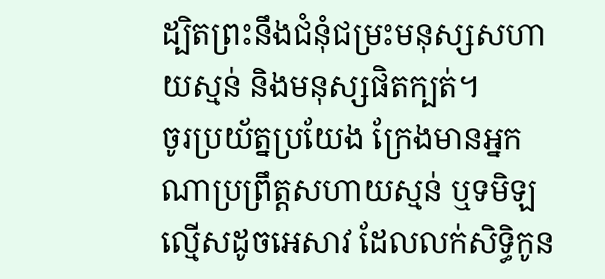ដ្បិតព្រះនឹងជំនុំជម្រះមនុស្សសហាយស្មន់ និងមនុស្សផិតក្បត់។
ចូរប្រយ័ត្នប្រយែង ក្រែងមានអ្នកណាប្រព្រឹត្តសហាយស្មន់ ឬទមិឡល្មើសដូចអេសាវ ដែលលក់សិទ្ធិកូន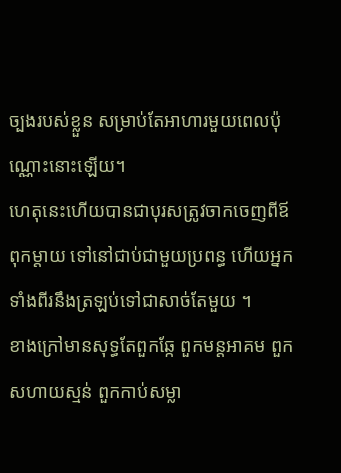ច្បងរបស់ខ្លួន សម្រាប់តែអាហារមួយពេលប៉ុណ្ណោះនោះឡើយ។
ហេតុនេះហើយបានជាបុរសត្រូវចាកចេញពីឪពុកម្តាយ ទៅនៅជាប់ជាមួយប្រពន្ធ ហើយអ្នកទាំងពីរនឹងត្រឡប់ទៅជាសាច់តែមួយ ។
ខាងក្រៅមានសុទ្ធតែពួកឆ្កែ ពួកមន្តអាគម ពួកសហាយស្មន់ ពួកកាប់សម្លា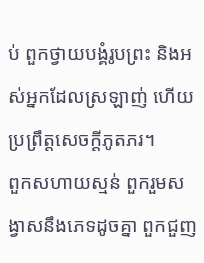ប់ ពួកថ្វាយបង្គំរូបព្រះ និងអស់អ្នកដែលស្រឡាញ់ ហើយប្រព្រឹត្តសេចក្ដីភូតភរ។
ពួកសហាយស្មន់ ពួករួមសង្វាសនឹងភេទដូចគ្នា ពួកជួញ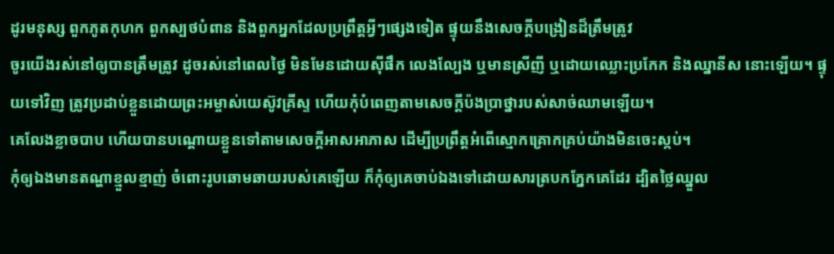ដូរមនុស្ស ពួកភូតកុហក ពួកស្បថបំពាន និងពួកអ្នកដែលប្រព្រឹត្តអ្វីៗផ្សេងទៀត ផ្ទុយនឹងសេចក្ដីបង្រៀនដ៏ត្រឹមត្រូវ
ចូរយើងរស់នៅឲ្យបានត្រឹមត្រូវ ដូចរស់នៅពេលថ្ងៃ មិនមែនដោយស៊ីផឹក លេងល្បែង ឬមានស្រីញី ឬដោយឈ្លោះប្រកែក និងឈ្នានីស នោះឡើយ។ ផ្ទុយទៅវិញ ត្រូវប្រដាប់ខ្លួនដោយព្រះអម្ចាស់យេស៊ូវគ្រីស្ទ ហើយកុំបំពេញតាមសេចក្ដីប៉ងប្រាថ្នារបស់សាច់ឈាមឡើយ។
គេលែងខ្លាចបាប ហើយបានបណ្ដោយខ្លួនទៅតាមសេចក្តីអាសអាភាស ដើម្បីប្រព្រឹត្តអំពើស្មោកគ្រោកគ្រប់យ៉ាងមិនចេះស្កប់។
កុំឲ្យឯងមានតណ្ហាខ្មួលខ្មាញ់ ចំពោះរូបឆោមឆាយរបស់គេឡើយ ក៏កុំឲ្យគេចាប់ឯងទៅដោយសារត្របកភ្នែកគេដែរ ដ្បិតថ្លៃឈ្នួល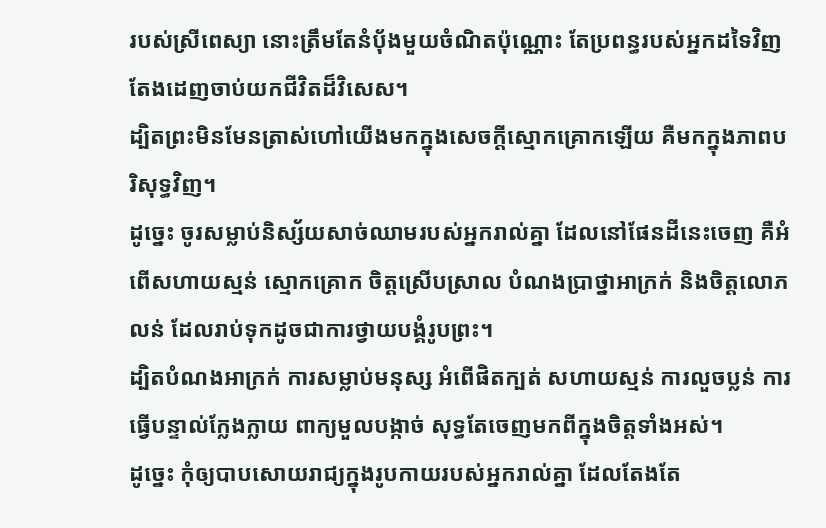របស់ស្រីពេស្យា នោះត្រឹមតែនំបុ័ងមួយចំណិតប៉ុណ្ណោះ តែប្រពន្ធរបស់អ្នកដទៃវិញ តែងដេញចាប់យកជីវិតដ៏វិសេស។
ដ្បិតព្រះមិនមែនត្រាស់ហៅយើងមកក្នុងសេចក្ដីស្មោកគ្រោកឡើយ គឺមកក្នុងភាពបរិសុទ្ធវិញ។
ដូច្នេះ ចូរសម្លាប់និស្ស័យសាច់ឈាមរបស់អ្នករាល់គ្នា ដែលនៅផែនដីនេះចេញ គឺអំពើសហាយស្មន់ ស្មោកគ្រោក ចិត្តស្រើបស្រាល បំណងប្រាថ្នាអាក្រក់ និងចិត្តលោភលន់ ដែលរាប់ទុកដូចជាការថ្វាយបង្គំរូបព្រះ។
ដ្បិតបំណងអាក្រក់ ការសម្លាប់មនុស្ស អំពើផិតក្បត់ សហាយស្មន់ ការលួចប្លន់ ការធ្វើបន្ទាល់ក្លែងក្លាយ ពាក្យមួលបង្កាច់ សុទ្ធតែចេញមកពីក្នុងចិត្តទាំងអស់។
ដូច្នេះ កុំឲ្យបាបសោយរាជ្យក្នុងរូបកាយរបស់អ្នករាល់គ្នា ដែលតែងតែ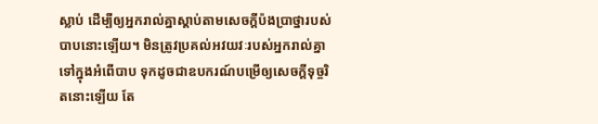ស្លាប់ ដើម្បីឲ្យអ្នករាល់គ្នាស្តាប់តាមសេចក្តីប៉ងប្រាថ្នារបស់បាបនោះឡើយ។ មិនត្រូវប្រគល់អវយវៈរបស់អ្នករាល់គ្នា ទៅក្នុងអំពើបាប ទុកដូចជាឧបករណ៍បម្រើឲ្យសេចក្ដីទុច្ចរិតនោះឡើយ តែ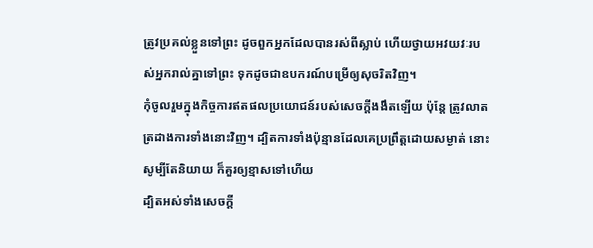ត្រូវប្រគល់ខ្លួនទៅព្រះ ដូចពួកអ្នកដែលបានរស់ពីស្លាប់ ហើយថ្វាយអវយវៈរបស់អ្នករាល់គ្នាទៅព្រះ ទុកដូចជាឧបករណ៍បម្រើឲ្យសុចរិតវិញ។
កុំចូលរួមក្នុងកិច្ចការឥតផលប្រយោជន៍របស់សេចក្តីងងឹតឡើយ ប៉ុន្តែ ត្រូវលាតត្រដាងការទាំងនោះវិញ។ ដ្បិតការទាំងប៉ុន្មានដែលគេប្រព្រឹត្តដោយសម្ងាត់ នោះសូម្បីតែនិយាយ ក៏គួរឲ្យខ្មាសទៅហើយ
ដ្បិតអស់ទាំងសេចក្ដី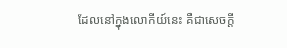ដែលនៅក្នុងលោកីយ៍នេះ គឺជាសេចក្ដី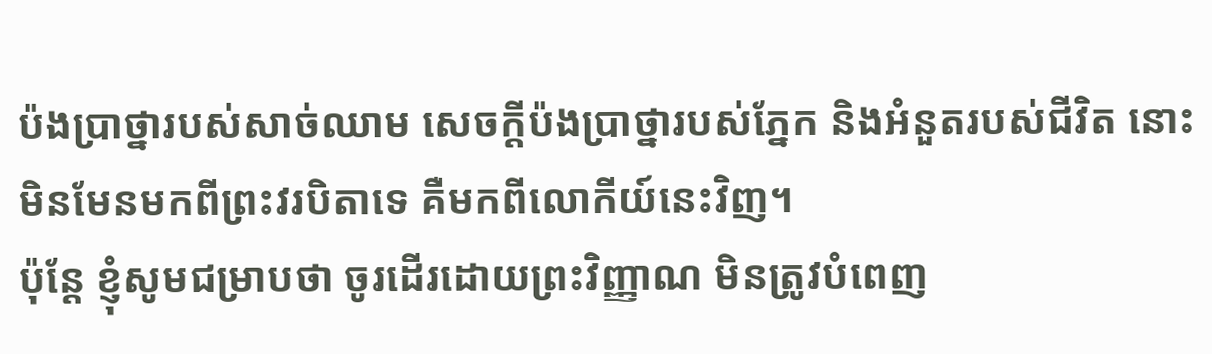ប៉ងប្រាថ្នារបស់សាច់ឈាម សេចក្ដីប៉ងប្រាថ្នារបស់ភ្នែក និងអំនួតរបស់ជីវិត នោះមិនមែនមកពីព្រះវរបិតាទេ គឺមកពីលោកីយ៍នេះវិញ។
ប៉ុន្ដែ ខ្ញុំសូមជម្រាបថា ចូរដើរដោយព្រះវិញ្ញាណ មិនត្រូវបំពេញ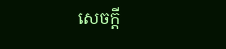សេចក្ដី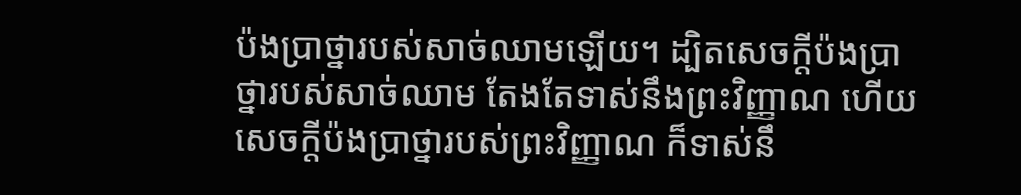ប៉ងប្រាថ្នារបស់សាច់ឈាមឡើយ។ ដ្បិតសេចក្ដីប៉ងប្រាថ្នារបស់សាច់ឈាម តែងតែទាស់នឹងព្រះវិញ្ញាណ ហើយសេចក្ដីប៉ងប្រាថ្នារបស់ព្រះវិញ្ញាណ ក៏ទាស់នឹ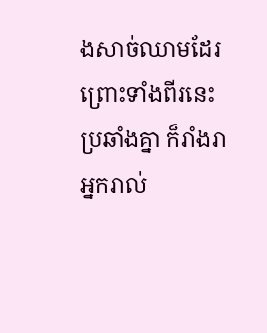ងសាច់ឈាមដែរ ព្រោះទាំងពីរនេះប្រឆាំងគ្នា ក៏រាំងរាអ្នករាល់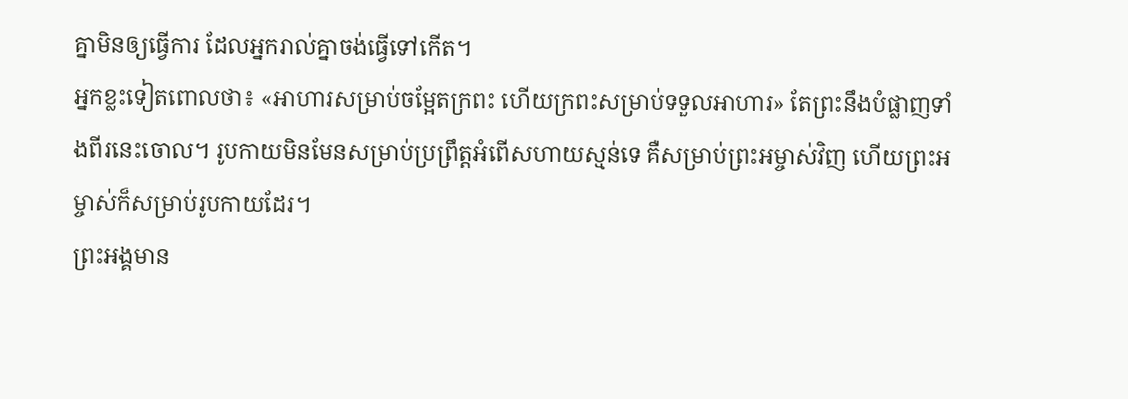គ្នាមិនឲ្យធ្វើការ ដែលអ្នករាល់គ្នាចង់ធ្វើទៅកើត។
អ្នកខ្លះទៀតពោលថា៖ «អាហារសម្រាប់ចម្អែតក្រពះ ហើយក្រពះសម្រាប់ទទួលអាហារ» តែព្រះនឹងបំផ្លាញទាំងពីរនេះចោល។ រូបកាយមិនមែនសម្រាប់ប្រព្រឹត្តអំពើសហាយស្មន់ទេ គឺសម្រាប់ព្រះអម្ចាស់វិញ ហើយព្រះអម្ចាស់ក៏សម្រាប់រូបកាយដែរ។
ព្រះអង្គមាន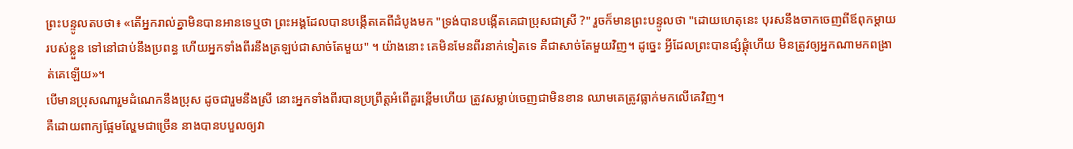ព្រះបន្ទូលតបថា៖ «តើអ្នករាល់គ្នាមិនបានអានទេឬថា ព្រះអង្គដែលបានបង្កើតគេពីដំបូងមក "ទ្រង់បានបង្កើតគេជាប្រុសជាស្រី ?" រួចក៏មានព្រះបន្ទូលថា "ដោយហេតុនេះ បុរសនឹងចាកចេញពីឪពុកម្តាយរបស់ខ្លួន ទៅនៅជាប់នឹងប្រពន្ធ ហើយអ្នកទាំងពីរនឹងត្រឡប់ជាសាច់តែមួយ" ។ យ៉ាងនោះ គេមិនមែនពីរនាក់ទៀតទេ គឺជាសាច់តែមួយវិញ។ ដូច្នេះ អ្វីដែលព្រះបានផ្សំផ្គុំហើយ មិនត្រូវឲ្យអ្នកណាមកពង្រាត់គេឡើយ»។
បើមានប្រុសណារួមដំណេកនឹងប្រុស ដូចជារួមនឹងស្រី នោះអ្នកទាំងពីរបានប្រព្រឹត្តអំពើគួរខ្ពើមហើយ ត្រូវសម្លាប់ចេញជាមិនខាន ឈាមគេត្រូវធ្លាក់មកលើគេវិញ។
គឺដោយពាក្យផ្អែមល្ហែមជាច្រើន នាងបានបបួលឲ្យវា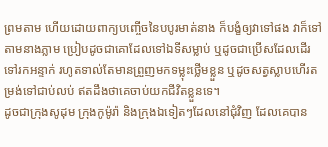ព្រមតាម ហើយដោយពាក្យបញ្ចើចនៃបបូរមាត់នាង ក៏បង្ខំឲ្យវាទៅផង វាក៏ទៅតាមនាងភ្លាម ប្រៀបដូចជាគោដែលទៅឯទីសម្លាប់ ឬដូចជាប្រើសដែលដើរទៅរកអន្ទាក់ រហូតទាល់តែមានព្រួញមកទម្លុះថ្លើមខ្លួន ឬដូចសត្វស្លាបហើរតម្រង់ទៅជាប់លប់ ឥតដឹងថាគេចាប់យកជីវិតខ្លួនទេ។
ដូចជាក្រុងសូដុម ក្រុងកូម៉ូរ៉ា និងក្រុងឯទៀតៗដែលនៅជុំវិញ ដែលគេបាន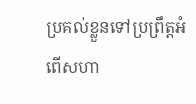ប្រគល់ខ្លួនទៅប្រព្រឹត្តអំពើសហា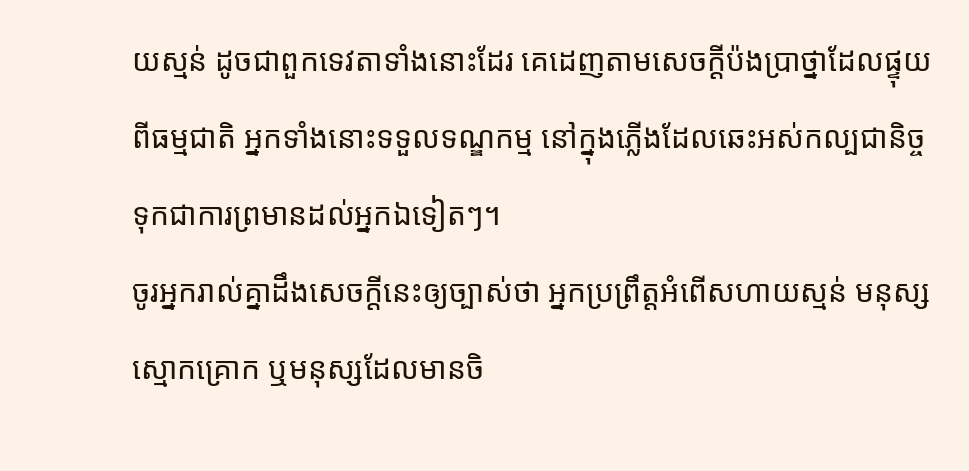យស្មន់ ដូចជាពួកទេវតាទាំងនោះដែរ គេដេញតាមសេចក្ដីប៉ងប្រាថ្នាដែលផ្ទុយពីធម្មជាតិ អ្នកទាំងនោះទទួលទណ្ឌកម្ម នៅក្នុងភ្លើងដែលឆេះអស់កល្បជានិច្ច ទុកជាការព្រមានដល់អ្នកឯទៀតៗ។
ចូរអ្នករាល់គ្នាដឹងសេចក្ដីនេះឲ្យច្បាស់ថា អ្នកប្រព្រឹត្តអំពើសហាយស្មន់ មនុស្សស្មោកគ្រោក ឬមនុស្សដែលមានចិ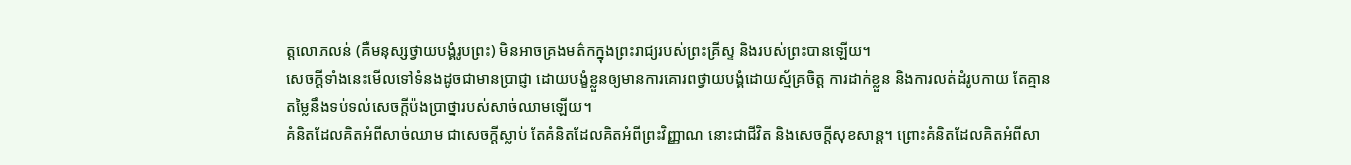ត្តលោភលន់ (គឺមនុស្សថ្វាយបង្គំរូបព្រះ) មិនអាចគ្រងមត៌កក្នុងព្រះរាជ្យរបស់ព្រះគ្រីស្ទ និងរបស់ព្រះបានឡើយ។
សេចក្តីទាំងនេះមើលទៅទំនងដូចជាមានប្រាជ្ញា ដោយបង្ខំខ្លួនឲ្យមានការគោរពថ្វាយបង្គំដោយស្ម័គ្រចិត្ត ការដាក់ខ្លួន និងការលត់ដំរូបកាយ តែគ្មានតម្លៃនឹងទប់ទល់សេចក្តីប៉ងប្រាថ្នារបស់សាច់ឈាមឡើយ។
គំនិតដែលគិតអំពីសាច់ឈាម ជាសេចក្តីស្លាប់ តែគំនិតដែលគិតអំពីព្រះវិញ្ញាណ នោះជាជីវិត និងសេចក្តីសុខសាន្ត។ ព្រោះគំនិតដែលគិតអំពីសា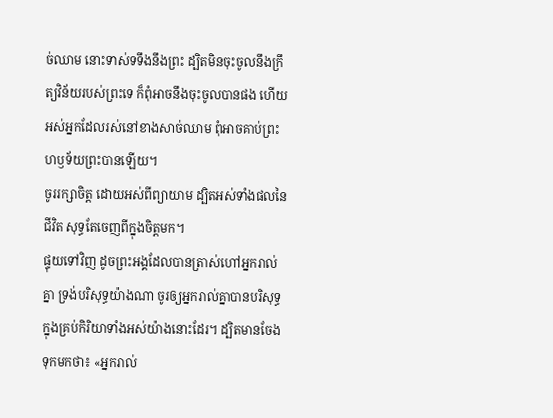ច់ឈាម នោះទាស់ទទឹងនឹងព្រះ ដ្បិតមិនចុះចូលនឹងក្រឹត្យវិន័យរបស់ព្រះទេ ក៏ពុំអាចនឹងចុះចូលបានផង ហើយអស់អ្នកដែលរស់នៅខាងសាច់ឈាម ពុំអាចគាប់ព្រះហឫទ័យព្រះបានឡើយ។
ចូររក្សាចិត្ត ដោយអស់ពីព្យាយាម ដ្បិតអស់ទាំងផលនៃជីវិត សុទ្ធតែចេញពីក្នុងចិត្តមក។
ផ្ទុយទៅវិញ ដូចព្រះអង្គដែលបានត្រាស់ហៅអ្នករាល់គ្នា ទ្រង់បរិសុទ្ធយ៉ាងណា ចូរឲ្យអ្នករាល់គ្នាបានបរិសុទ្ធក្នុងគ្រប់កិរិយាទាំងអស់យ៉ាងនោះដែរ។ ដ្បិតមានចែងទុកមកថា៖ «អ្នករាល់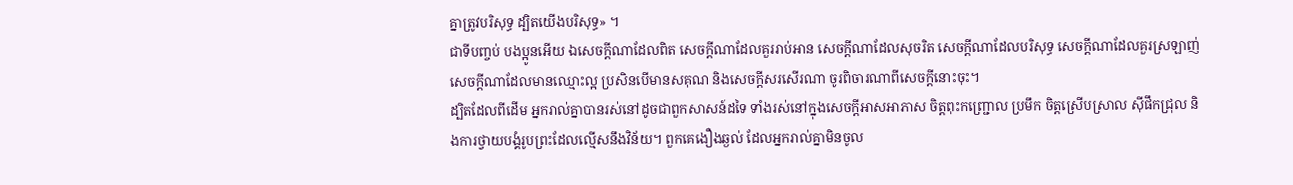គ្នាត្រូវបរិសុទ្ធ ដ្បិតយើងបរិសុទ្ធ» ។
ជាទីបញ្ចប់ បងប្អូនអើយ ឯសេចក្ដីណាដែលពិត សេចក្ដីណាដែលគួររាប់អាន សេចក្ដីណាដែលសុចរិត សេចក្ដីណាដែលបរិសុទ្ធ សេចក្ដីណាដែលគួរស្រឡាញ់ សេចក្ដីណាដែលមានឈ្មោះល្អ ប្រសិនបើមានសគុណ និងសេចក្ដីសរសើរណា ចូរពិចារណាពីសេចក្ដីនោះចុះ។
ដ្បិតដែលពីដើម អ្នករាល់គ្នាបានរស់នៅដូចជាពួកសាសន៍ដទៃ ទាំងរស់នៅក្នុងសេចក្តីអាសអាភាស ចិត្តពុះកញ្រ្ជោល ប្រមឹក ចិត្តស្រើបស្រាល ស៊ីផឹកជ្រុល និងការថ្វាយបង្គំរូបព្រះដែលល្មើសនឹងវិន័យ។ ពួកគេងឿងឆ្ងល់ ដែលអ្នករាល់គ្នាមិនចូល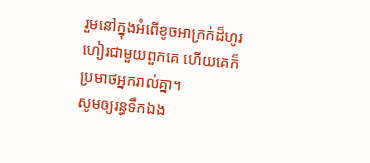រួមនៅក្នុងអំពើខូចអាក្រក់ដ៏ហូរហៀរជាមួយពួកគេ ហើយគេក៏ប្រមាថអ្នករាល់គ្នា។
សូមឲ្យរន្ធទឹកឯង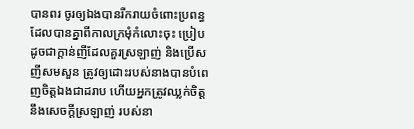បានពរ ចូរឲ្យឯងបានរីករាយចំពោះប្រពន្ធ ដែលបានគ្នាពីកាលក្រមុំកំលោះចុះ ប្រៀបដូចជាក្តាន់ញីដែលគួរស្រឡាញ់ និងប្រើសញីសមសួន ត្រូវឲ្យដោះរបស់នាងបានបំពេញចិត្តឯងជាដរាប ហើយអ្នកត្រូវឈ្លក់ចិត្តនឹងសេចក្ដីស្រឡាញ់ របស់នា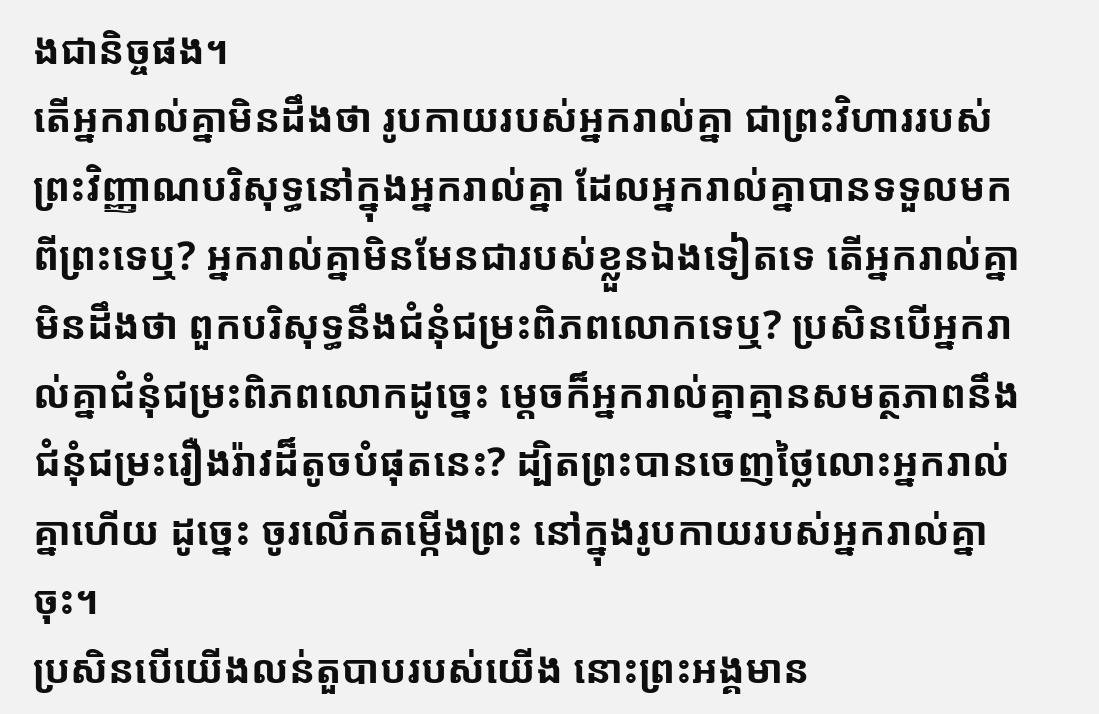ងជានិច្ចផង។
តើអ្នករាល់គ្នាមិនដឹងថា រូបកាយរបស់អ្នករាល់គ្នា ជាព្រះវិហាររបស់ព្រះវិញ្ញាណបរិសុទ្ធនៅក្នុងអ្នករាល់គ្នា ដែលអ្នករាល់គ្នាបានទទួលមកពីព្រះទេឬ? អ្នករាល់គ្នាមិនមែនជារបស់ខ្លួនឯងទៀតទេ តើអ្នករាល់គ្នាមិនដឹងថា ពួកបរិសុទ្ធនឹងជំនុំជម្រះពិភពលោកទេឬ? ប្រសិនបើអ្នករាល់គ្នាជំនុំជម្រះពិភពលោកដូច្នេះ ម្ដេចក៏អ្នករាល់គ្នាគ្មានសមត្ថភាពនឹងជំនុំជម្រះរឿងរ៉ាវដ៏តូចបំផុតនេះ? ដ្បិតព្រះបានចេញថ្លៃលោះអ្នករាល់គ្នាហើយ ដូច្នេះ ចូរលើកតម្កើងព្រះ នៅក្នុងរូបកាយរបស់អ្នករាល់គ្នាចុះ។
ប្រសិនបើយើងលន់តួបាបរបស់យើង នោះព្រះអង្គមាន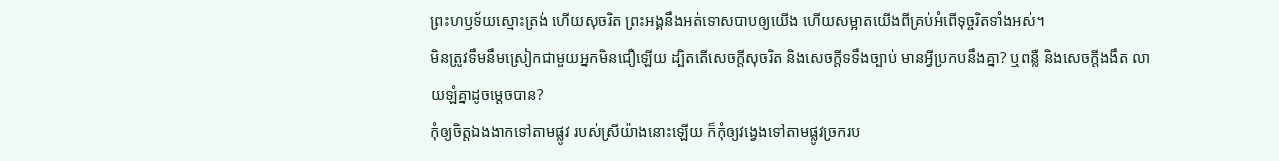ព្រះហឫទ័យស្មោះត្រង់ ហើយសុចរិត ព្រះអង្គនឹងអត់ទោសបាបឲ្យយើង ហើយសម្អាតយើងពីគ្រប់អំពើទុច្ចរិតទាំងអស់។
មិនត្រូវទឹមនឹមស្រៀកជាមួយអ្នកមិនជឿឡើយ ដ្បិតតើសេចក្តីសុចរិត និងសេចក្ដីទទឹងច្បាប់ មានអ្វីប្រកបនឹងគ្នា? ឬពន្លឺ និងសេចក្ដីងងឹត លាយឡំគ្នាដូចម្តេចបាន?
កុំឲ្យចិត្តឯងងាកទៅតាមផ្លូវ របស់ស្រីយ៉ាងនោះឡើយ ក៏កុំឲ្យវង្វេងទៅតាមផ្លូវច្រករប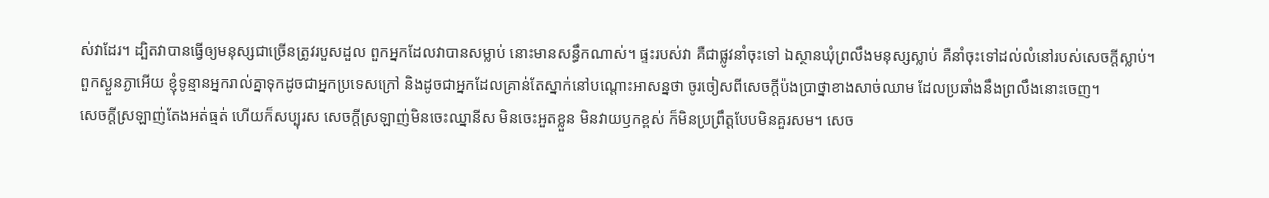ស់វាដែរ។ ដ្បិតវាបានធ្វើឲ្យមនុស្សជាច្រើនត្រូវរបួសដួល ពួកអ្នកដែលវាបានសម្លាប់ នោះមានសន្ធឹកណាស់។ ផ្ទះរបស់វា គឺជាផ្លូវនាំចុះទៅ ឯស្ថានឃុំព្រលឹងមនុស្សស្លាប់ គឺនាំចុះទៅដល់លំនៅរបស់សេចក្ដីស្លាប់។
ពួកស្ងួនភ្ងាអើយ ខ្ញុំទូន្មានអ្នករាល់គ្នាទុកដូចជាអ្នកប្រទេសក្រៅ និងដូចជាអ្នកដែលគ្រាន់តែស្នាក់នៅបណ្តោះអាសន្នថា ចូរចៀសពីសេចក្តីប៉ងប្រាថ្នាខាងសាច់ឈាម ដែលប្រឆាំងនឹងព្រលឹងនោះចេញ។
សេចក្តីស្រឡាញ់តែងអត់ធ្មត់ ហើយក៏សប្បុរស សេចក្តីស្រឡាញ់មិនចេះឈ្នានីស មិនចេះអួតខ្លួន មិនវាយឫកខ្ពស់ ក៏មិនប្រព្រឹត្តបែបមិនគួរសម។ សេច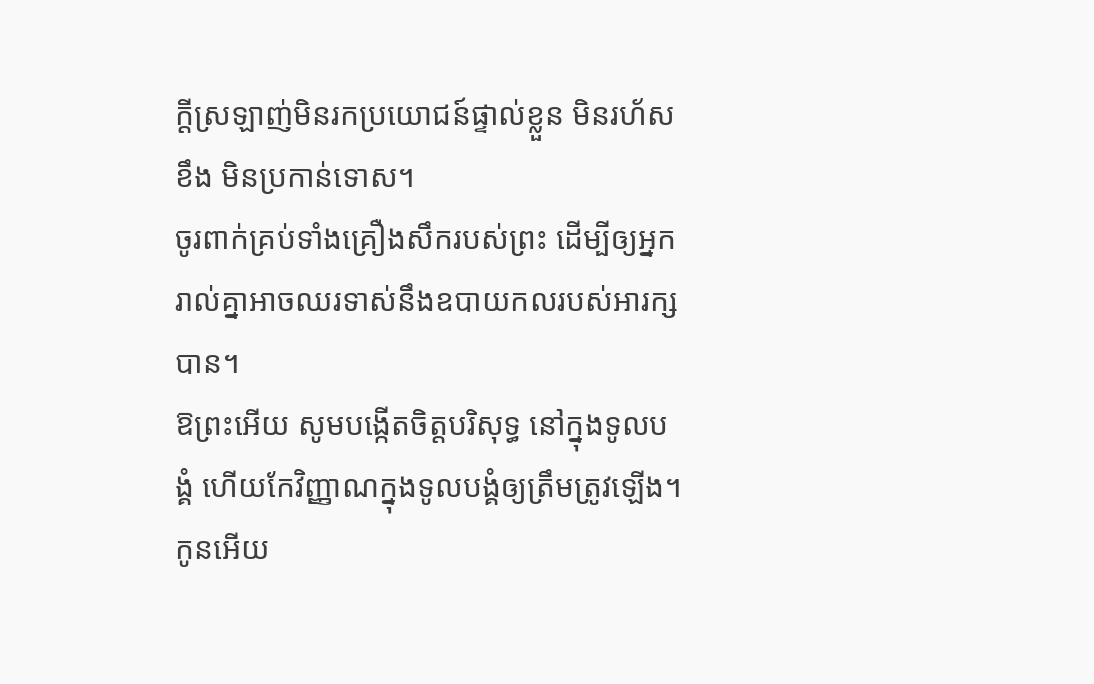ក្ដីស្រឡាញ់មិនរកប្រយោជន៍ផ្ទាល់ខ្លួន មិនរហ័សខឹង មិនប្រកាន់ទោស។
ចូរពាក់គ្រប់ទាំងគ្រឿងសឹករបស់ព្រះ ដើម្បីឲ្យអ្នករាល់គ្នាអាចឈរទាស់នឹងឧបាយកលរបស់អារក្សបាន។
ឱព្រះអើយ សូមបង្កើតចិត្តបរិសុទ្ធ នៅក្នុងទូលបង្គំ ហើយកែវិញ្ញាណក្នុងទូលបង្គំឲ្យត្រឹមត្រូវឡើង។
កូនអើយ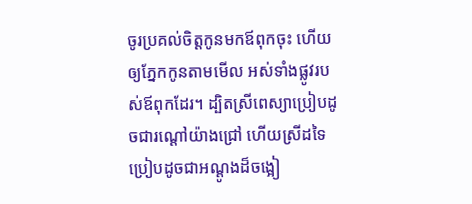ចូរប្រគល់ចិត្តកូនមកឪពុកចុះ ហើយឲ្យភ្នែកកូនតាមមើល អស់ទាំងផ្លូវរបស់ឪពុកដែរ។ ដ្បិតស្រីពេស្យាប្រៀបដូចជារណ្តៅយ៉ាងជ្រៅ ហើយស្រីដទៃប្រៀបដូចជាអណ្ដូងដ៏ចង្អៀ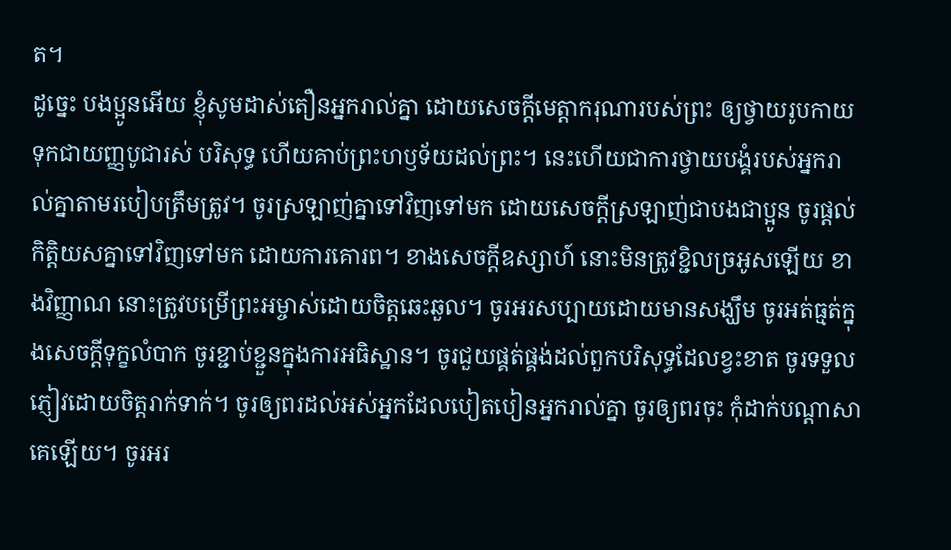ត។
ដូច្នេះ បងប្អូនអើយ ខ្ញុំសូមដាស់តឿនអ្នករាល់គ្នា ដោយសេចក្តីមេត្តាករុណារបស់ព្រះ ឲ្យថ្វាយរូបកាយទុកជាយញ្ញបូជារស់ បរិសុទ្ធ ហើយគាប់ព្រះហឫទ័យដល់ព្រះ។ នេះហើយជាការថ្វាយបង្គំរបស់អ្នករាល់គ្នាតាមរបៀបត្រឹមត្រូវ។ ចូរស្រឡាញ់គ្នាទៅវិញទៅមក ដោយសេចក្ដីស្រឡាញ់ជាបងជាប្អូន ចូរផ្តល់កិត្តិយសគ្នាទៅវិញទៅមក ដោយការគោរព។ ខាងសេចក្ដីឧស្សាហ៍ នោះមិនត្រូវខ្ជិលច្រអូសឡើយ ខាងវិញ្ញាណ នោះត្រូវបម្រើព្រះអម្ចាស់ដោយចិត្តឆេះឆួល។ ចូរអរសប្បាយដោយមានសង្ឃឹម ចូរអត់ធ្មត់ក្នុងសេចក្តីទុក្ខលំបាក ចូរខ្ជាប់ខ្ជួនក្នុងការអធិស្ឋាន។ ចូរជួយផ្គត់ផ្គង់ដល់ពួកបរិសុទ្ធដែលខ្វះខាត ចូរទទួលភ្ញៀវដោយចិត្តរាក់ទាក់។ ចូរឲ្យពរដល់អស់អ្នកដែលបៀតបៀនអ្នករាល់គ្នា ចូរឲ្យពរចុះ កុំដាក់បណ្ដាសាគេឡើយ។ ចូរអរ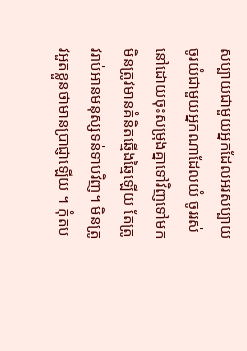សប្បាយជាមួយអ្នកដែលអរសប្បាយ ចូរយំជាមួយអ្នកណាដែលយំ ចូររស់នៅដោយចុះសម្រុងគ្នាទៅវិញទៅមក មិនត្រូវមានគំនិតឆ្មើងឆ្មៃឡើយ តែត្រូវរាប់អានមនុស្សទន់ទាបវិញ។ មិនត្រូវអួតខ្លួនថាមានប្រាជ្ញាឡើយ ។ កុំតប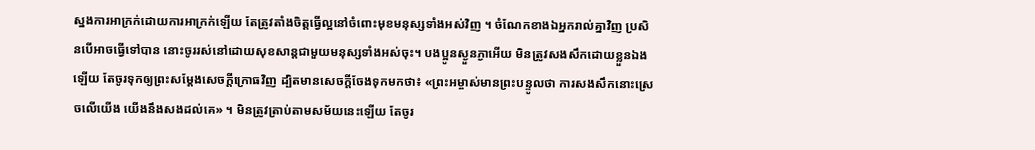ស្នងការអាក្រក់ដោយការអាក្រក់ឡើយ តែត្រូវតាំងចិត្តធ្វើល្អនៅចំពោះមុខមនុស្សទាំងអស់វិញ ។ ចំណែកខាងឯអ្នករាល់គ្នាវិញ ប្រសិនបើអាចធ្វើទៅបាន នោះចូររស់នៅដោយសុខសាន្តជាមួយមនុស្សទាំងអស់ចុះ។ បងប្អូនស្ងួនភ្ងាអើយ មិនត្រូវសងសឹកដោយខ្លួនឯងឡើយ តែចូរទុកឲ្យព្រះសម្ដែងសេចក្ដីក្រោធវិញ ដ្បិតមានសេចក្តីចែងទុកមកថា៖ «ព្រះអម្ចាស់មានព្រះបន្ទូលថា ការសងសឹកនោះស្រេចលើយើង យើងនឹងសងដល់គេ» ។ មិនត្រូវត្រាប់តាមសម័យនេះឡើយ តែចូរ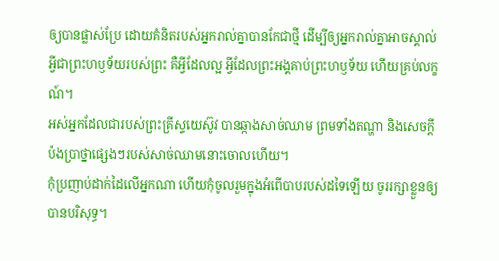ឲ្យបានផ្លាស់ប្រែ ដោយគំនិតរបស់អ្នករាល់គ្នាបានកែជាថ្មី ដើម្បីឲ្យអ្នករាល់គ្នាអាចស្គាល់អ្វីជាព្រះហឫទ័យរបស់ព្រះ គឺអ្វីដែលល្អ អ្វីដែលព្រះអង្គគាប់ព្រះហឫទ័យ ហើយគ្រប់លក្ខណ៍។
អស់អ្នកដែលជារបស់ព្រះគ្រីស្ទយេស៊ូវ បានឆ្កាងសាច់ឈាម ព្រមទាំងតណ្ហា និងសេចក្ដីប៉ងប្រាថ្នាផ្សេងៗរបស់សាច់ឈាមនោះចោលហើយ។
កុំប្រញាប់ដាក់ដៃលើអ្នកណា ហើយកុំចូលរួមក្នុងអំពើបាបរបស់ដទៃឡើយ ចូររក្សាខ្លួនឲ្យបានបរិសុទ្ធ។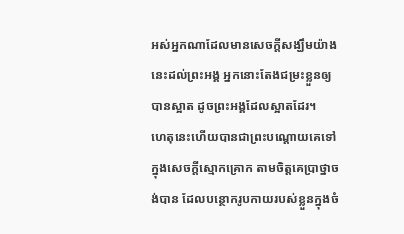អស់អ្នកណាដែលមានសេចក្ដីសង្ឃឹមយ៉ាងនេះដល់ព្រះអង្គ អ្នកនោះតែងជម្រះខ្លួនឲ្យបានស្អាត ដូចព្រះអង្គដែលស្អាតដែរ។
ហេតុនេះហើយបានជាព្រះបណ្ដោយគេទៅក្នុងសេចក្តីស្មោកគ្រោក តាមចិត្តគេប្រាថ្នាចង់បាន ដែលបន្ថោករូបកាយរបស់ខ្លួនក្នុងចំ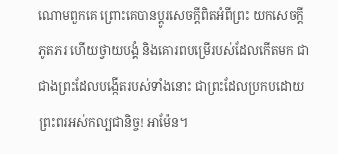ណោមពួកគេ ព្រោះគេបានប្ដូរសេចក្តីពិតអំពីព្រះ យកសេចក្តីភូតភរ ហើយថ្វាយបង្គំ និងគោរពបម្រើរបស់ដែលកើតមក ជាជាងព្រះដែលបង្កើតរបស់ទាំងនោះ ជាព្រះដែលប្រកបដោយព្រះពរអស់កល្បជានិច្ច! អាម៉ែន។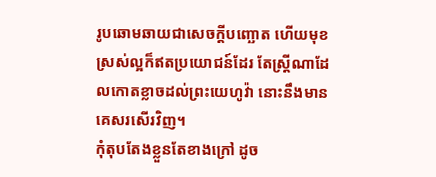រូបឆោមឆាយជាសេចក្ដីបញ្ឆោត ហើយមុខស្រស់ល្អក៏ឥតប្រយោជន៍ដែរ តែស្ត្រីណាដែលកោតខ្លាចដល់ព្រះយេហូវ៉ា នោះនឹងមានគេសរសើរវិញ។
កុំតុបតែងខ្លួនតែខាងក្រៅ ដូច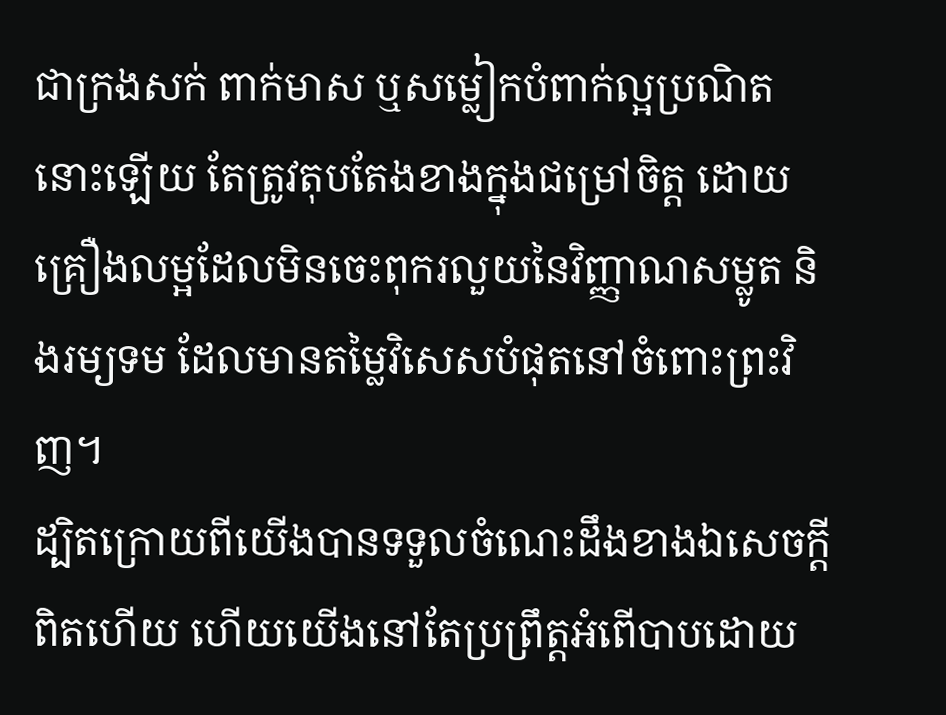ជាក្រងសក់ ពាក់មាស ឬសម្លៀកបំពាក់ល្អប្រណិតនោះឡើយ តែត្រូវតុបតែងខាងក្នុងជម្រៅចិត្ត ដោយគ្រឿងលម្អដែលមិនចេះពុករលួយនៃវិញ្ញាណសម្លូត និងរម្យទម ដែលមានតម្លៃវិសេសបំផុតនៅចំពោះព្រះវិញ។
ដ្បិតក្រោយពីយើងបានទទួលចំណេះដឹងខាងឯសេចក្ដីពិតហើយ ហើយយើងនៅតែប្រព្រឹត្តអំពើបាបដោយ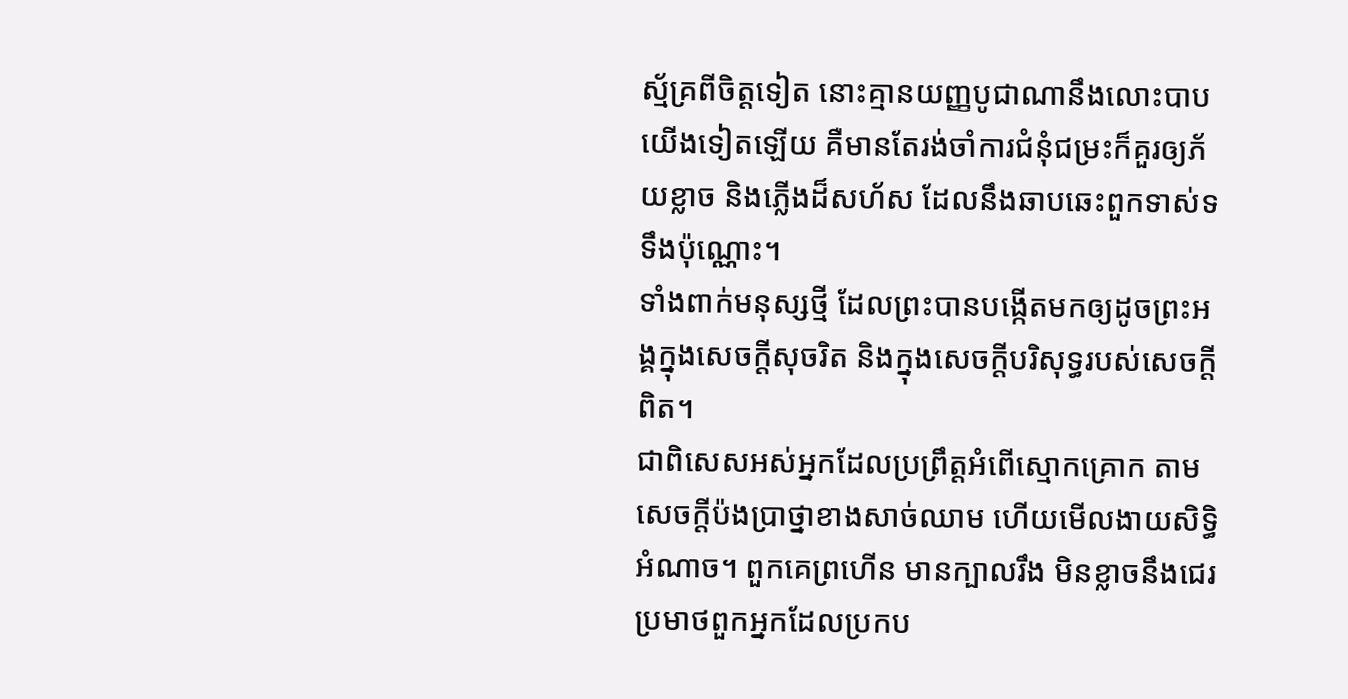ស្ម័គ្រពីចិត្តទៀត នោះគ្មានយញ្ញបូជាណានឹងលោះបាបយើងទៀតឡើយ គឺមានតែរង់ចាំការជំនុំជម្រះក៏គួរឲ្យភ័យខ្លាច និងភ្លើងដ៏សហ័ស ដែលនឹងឆាបឆេះពួកទាស់ទទឹងប៉ុណ្ណោះ។
ទាំងពាក់មនុស្សថ្មី ដែលព្រះបានបង្កើតមកឲ្យដូចព្រះអង្គក្នុងសេចក្តីសុចរិត និងក្នុងសេចក្តីបរិសុទ្ធរបស់សេចក្តីពិត។
ជាពិសេសអស់អ្នកដែលប្រព្រឹត្តអំពើស្មោកគ្រោក តាមសេចក្ដីប៉ងប្រាថ្នាខាងសាច់ឈាម ហើយមើលងាយសិទ្ធិអំណាច។ ពួកគេព្រហើន មានក្បាលរឹង មិនខ្លាចនឹងជេរប្រមាថពួកអ្នកដែលប្រកប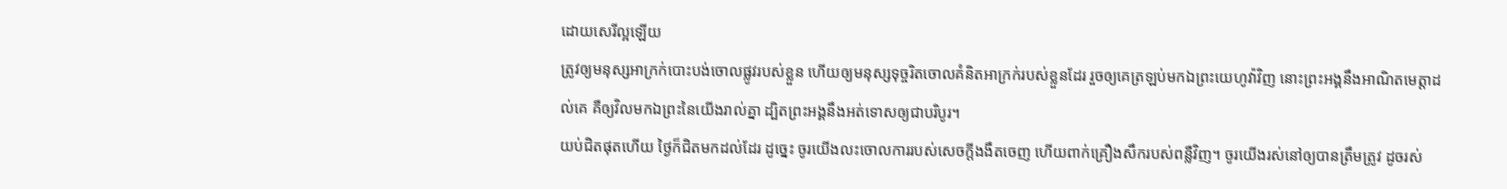ដោយសេរីល្អឡើយ
ត្រូវឲ្យមនុស្សអាក្រក់បោះបង់ចោលផ្លូវរបស់ខ្លួន ហើយឲ្យមនុស្សទុច្ចរិតចោលគំនិតអាក្រក់របស់ខ្លួនដែរ រួចឲ្យគេត្រឡប់មកឯព្រះយេហូវ៉ាវិញ នោះព្រះអង្គនឹងអាណិតមេត្តាដល់គេ គឺឲ្យវិលមកឯព្រះនៃយើងរាល់គ្នា ដ្បិតព្រះអង្គនឹងអត់ទោសឲ្យជាបរិបូរ។
យប់ជិតផុតហើយ ថ្ងៃក៏ជិតមកដល់ដែរ ដូច្នេះ ចូរយើងលះចោលការរបស់សេចក្តីងងឹតចេញ ហើយពាក់គ្រឿងសឹករបស់ពន្លឺវិញ។ ចូរយើងរស់នៅឲ្យបានត្រឹមត្រូវ ដូចរស់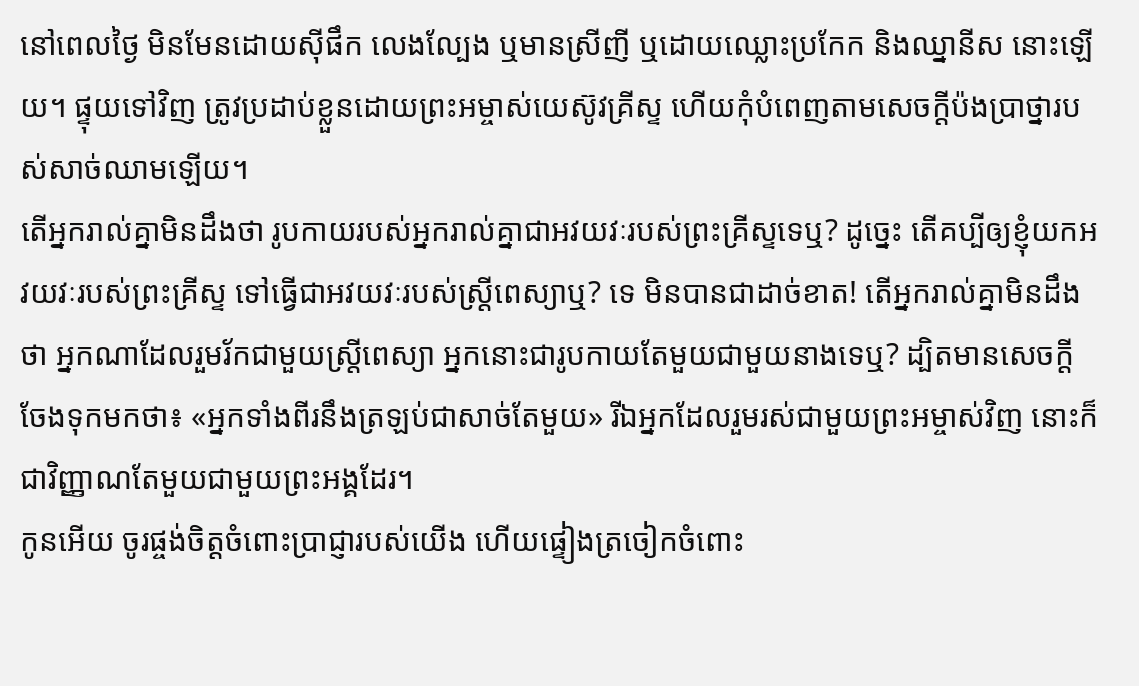នៅពេលថ្ងៃ មិនមែនដោយស៊ីផឹក លេងល្បែង ឬមានស្រីញី ឬដោយឈ្លោះប្រកែក និងឈ្នានីស នោះឡើយ។ ផ្ទុយទៅវិញ ត្រូវប្រដាប់ខ្លួនដោយព្រះអម្ចាស់យេស៊ូវគ្រីស្ទ ហើយកុំបំពេញតាមសេចក្ដីប៉ងប្រាថ្នារបស់សាច់ឈាមឡើយ។
តើអ្នករាល់គ្នាមិនដឹងថា រូបកាយរបស់អ្នករាល់គ្នាជាអវយវៈរបស់ព្រះគ្រីស្ទទេឬ? ដូច្នេះ តើគប្បីឲ្យខ្ញុំយកអវយវៈរបស់ព្រះគ្រីស្ទ ទៅធ្វើជាអវយវៈរបស់ស្ត្រីពេស្យាឬ? ទេ មិនបានជាដាច់ខាត! តើអ្នករាល់គ្នាមិនដឹងថា អ្នកណាដែលរួមរ័កជាមួយស្ត្រីពេស្យា អ្នកនោះជារូបកាយតែមួយជាមួយនាងទេឬ? ដ្បិតមានសេចក្ដីចែងទុកមកថា៖ «អ្នកទាំងពីរនឹងត្រឡប់ជាសាច់តែមួយ» រីឯអ្នកដែលរួមរស់ជាមួយព្រះអម្ចាស់វិញ នោះក៏ជាវិញ្ញាណតែមួយជាមួយព្រះអង្គដែរ។
កូនអើយ ចូរផ្ចង់ចិត្តចំពោះប្រាជ្ញារបស់យើង ហើយផ្ទៀងត្រចៀកចំពោះ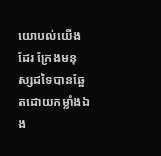យោបល់យើងដែរ ក្រែងមនុស្សដទៃបានឆ្អែតដោយកម្លាំងឯង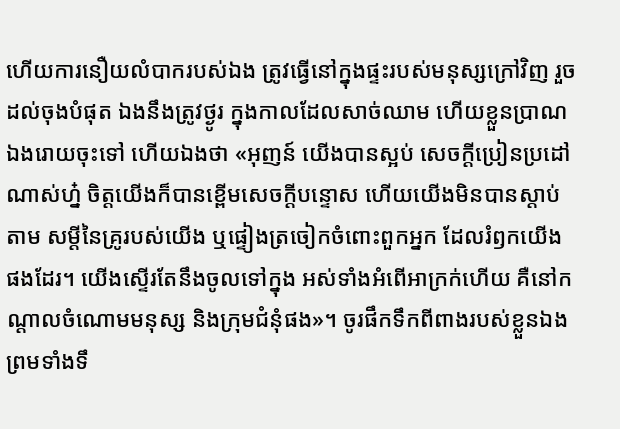ហើយការនឿយលំបាករបស់ឯង ត្រូវធ្វើនៅក្នុងផ្ទះរបស់មនុស្សក្រៅវិញ រួចដល់ចុងបំផុត ឯងនឹងត្រូវថ្ងូរ ក្នុងកាលដែលសាច់ឈាម ហើយខ្លួនប្រាណឯងរោយចុះទៅ ហើយឯងថា «អុញន៍ យើងបានស្អប់ សេចក្ដីប្រៀនប្រដៅណាស់ហ្ន៎ ចិត្តយើងក៏បានខ្ពើមសេចក្ដីបន្ទោស ហើយយើងមិនបានស្តាប់តាម សម្ដីនៃគ្រូរបស់យើង ឬផ្ទៀងត្រចៀកចំពោះពួកអ្នក ដែលរំឭកយើងផងដែរ។ យើងស្ទើរតែនឹងចូលទៅក្នុង អស់ទាំងអំពើអាក្រក់ហើយ គឺនៅកណ្ដាលចំណោមមនុស្ស និងក្រុមជំនុំផង»។ ចូរផឹកទឹកពីពាងរបស់ខ្លួនឯង ព្រមទាំងទឹ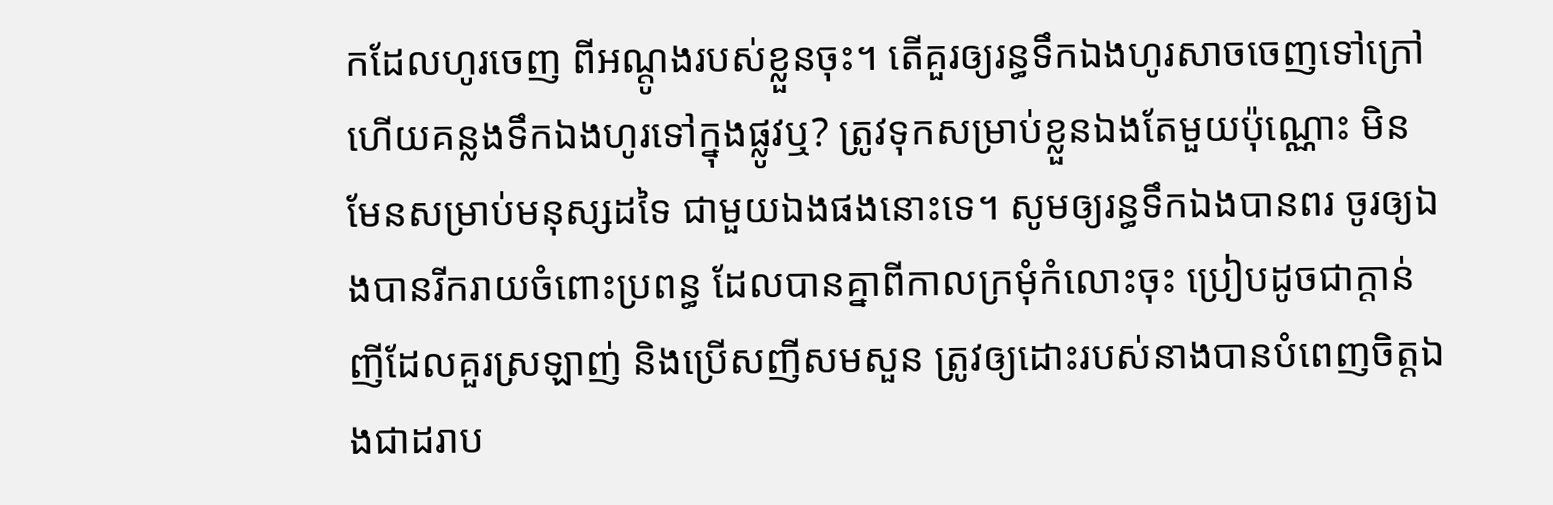កដែលហូរចេញ ពីអណ្តូងរបស់ខ្លួនចុះ។ តើគួរឲ្យរន្ធទឹកឯងហូរសាចចេញទៅក្រៅ ហើយគន្លងទឹកឯងហូរទៅក្នុងផ្លូវឬ? ត្រូវទុកសម្រាប់ខ្លួនឯងតែមួយប៉ុណ្ណោះ មិនមែនសម្រាប់មនុស្សដទៃ ជាមួយឯងផងនោះទេ។ សូមឲ្យរន្ធទឹកឯងបានពរ ចូរឲ្យឯងបានរីករាយចំពោះប្រពន្ធ ដែលបានគ្នាពីកាលក្រមុំកំលោះចុះ ប្រៀបដូចជាក្តាន់ញីដែលគួរស្រឡាញ់ និងប្រើសញីសមសួន ត្រូវឲ្យដោះរបស់នាងបានបំពេញចិត្តឯងជាដរាប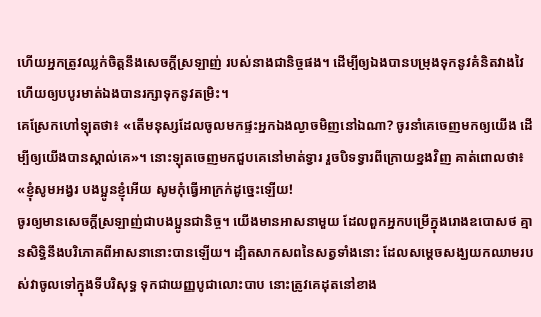ហើយអ្នកត្រូវឈ្លក់ចិត្តនឹងសេចក្ដីស្រឡាញ់ របស់នាងជានិច្ចផង។ ដើម្បីឲ្យឯងបានបម្រុងទុកនូវគំនិតវាងវៃ ហើយឲ្យបបូរមាត់ឯងបានរក្សាទុកនូវតម្រិះ។
គេស្រែកហៅឡុតថា៖ «តើមនុស្សដែលចូលមកផ្ទះអ្នកឯងល្ងាចមិញនៅឯណា? ចូរនាំគេចេញមកឲ្យយើង ដើម្បីឲ្យយើងបានស្គាល់គេ»។ នោះឡុតចេញមកជួបគេនៅមាត់ទ្វារ រួចបិទទ្វារពីក្រោយខ្នងវិញ គាត់ពោលថា៖ «ខ្ញុំសូមអង្វរ បងប្អូនខ្ញុំអើយ សូមកុំធ្វើអាក្រក់ដូច្នេះឡើយ!
ចូរឲ្យមានសេចក្ដីស្រឡាញ់ជាបងប្អូនជានិច្ច។ យើងមានអាសនាមួយ ដែលពួកអ្នកបម្រើក្នុងរោងឧបោសថ គ្មានសិទ្ធិនឹងបរិភោគពីអាសនានោះបានឡើយ។ ដ្បិតសាកសពនៃសត្វទាំងនោះ ដែលសម្តេចសង្ឃយកឈាមរបស់វាចូលទៅក្នុងទីបរិសុទ្ធ ទុកជាយញ្ញបូជាលោះបាប នោះត្រូវគេដុតនៅខាង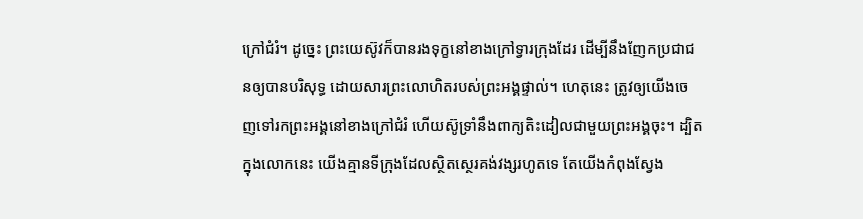ក្រៅជំរំ។ ដូច្នេះ ព្រះយេស៊ូវក៏បានរងទុក្ខនៅខាងក្រៅទ្វារក្រុងដែរ ដើម្បីនឹងញែកប្រជាជនឲ្យបានបរិសុទ្ធ ដោយសារព្រះលោហិតរបស់ព្រះអង្គផ្ទាល់។ ហេតុនេះ ត្រូវឲ្យយើងចេញទៅរកព្រះអង្គនៅខាងក្រៅជំរំ ហើយស៊ូទ្រាំនឹងពាក្យតិះដៀលជាមួយព្រះអង្គចុះ។ ដ្បិតក្នុងលោកនេះ យើងគ្មានទីក្រុងដែលស្ថិតស្ថេរគង់វង្សរហូតទេ តែយើងកំពុងស្វែង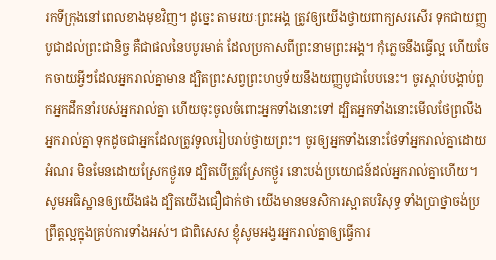រកទីក្រុងនៅពេលខាងមុខវិញ។ ដូច្នេះ តាមរយៈព្រះអង្គ ត្រូវឲ្យយើងថ្វាយពាក្យសរសើរ ទុកជាយញ្ញបូជាដល់ព្រះជានិច្ច គឺជាផលនៃបបូរមាត់ ដែលប្រកាសពីព្រះនាមព្រះអង្គ។ កុំភ្លេចនឹងធ្វើល្អ ហើយចែកចាយអ្វីៗដែលអ្នករាល់គ្នាមាន ដ្បិតព្រះសព្វព្រះហឫទ័យនឹងយញ្ញបូជាបែបនេះ។ ចូរស្តាប់បង្គាប់ពួកអ្នកដឹកនាំរបស់អ្នករាល់គ្នា ហើយចុះចូលចំពោះអ្នកទាំងនោះទៅ ដ្បិតអ្នកទាំងនោះមើលថែព្រលឹងអ្នករាល់គ្នា ទុកដូចជាអ្នកដែលត្រូវទូលរៀបរាប់ថ្វាយព្រះ។ ចូរឲ្យអ្នកទាំងនោះថែទាំអ្នករាល់គ្នាដោយអំណរ មិនមែនដោយស្រែកថ្ងូរទេ ដ្បិតបើត្រូវស្រែកថ្ងូរ នោះបង់ប្រយោជន៍ដល់អ្នករាល់គ្នាហើយ។ សូមអធិស្ឋានឲ្យយើងផង ដ្បិតយើងជឿជាក់ថា យើងមានមនសិការស្អាតបរិសុទ្ធ ទាំងប្រាថ្នាចង់ប្រព្រឹត្តល្អក្នុងគ្រប់ការទាំងអស់។ ជាពិសេស ខ្ញុំសូមអង្វរអ្នករាល់គ្នាឲ្យធ្វើការ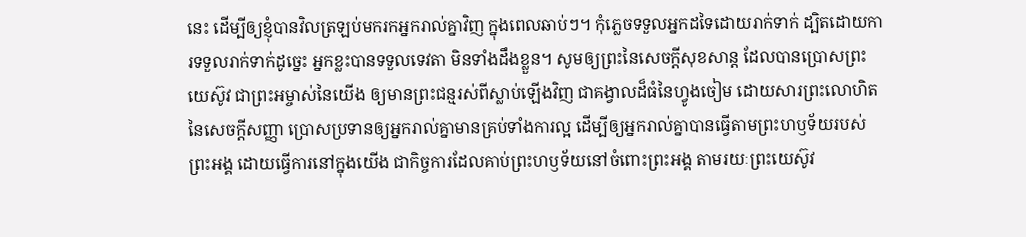នេះ ដើម្បីឲ្យខ្ញុំបានវិលត្រឡប់មករកអ្នករាល់គ្នាវិញ ក្នុងពេលឆាប់ៗ។ កុំភ្លេចទទួលអ្នកដទៃដោយរាក់ទាក់ ដ្បិតដោយការទទួលរាក់ទាក់ដូច្នេះ អ្នកខ្លះបានទទួលទេវតា មិនទាំងដឹងខ្លួន។ សូមឲ្យព្រះនៃសេចក្តីសុខសាន្ត ដែលបានប្រោសព្រះយេស៊ូវ ជាព្រះអម្ចាស់នៃយើង ឲ្យមានព្រះជន្មរស់ពីស្លាប់ឡើងវិញ ជាគង្វាលដ៏ធំនៃហ្វូងចៀម ដោយសារព្រះលោហិតនៃសេចក្ដីសញ្ញា ប្រោសប្រទានឲ្យអ្នករាល់គ្នាមានគ្រប់ទាំងការល្អ ដើម្បីឲ្យអ្នករាល់គ្នាបានធ្វើតាមព្រះហឫទ័យរបស់ព្រះអង្គ ដោយធ្វើការនៅក្នុងយើង ជាកិច្ចការដែលគាប់ព្រះហឫទ័យនៅចំពោះព្រះអង្គ តាមរយៈព្រះយេស៊ូវ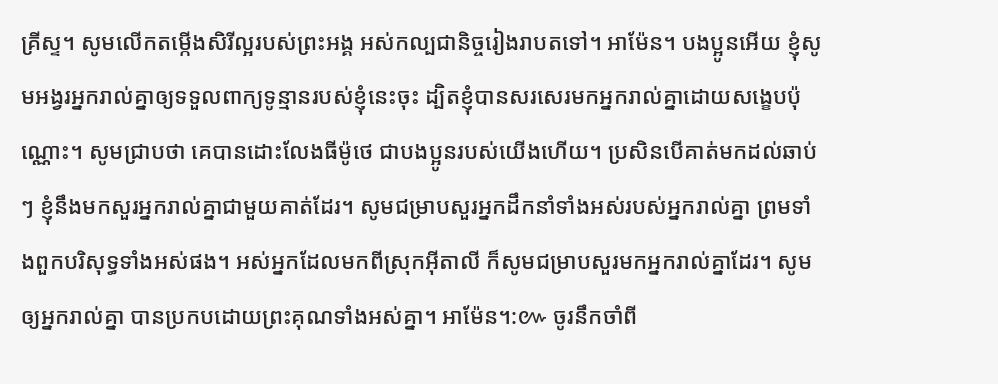គ្រីស្ទ។ សូមលើកតម្កើងសិរីល្អរបស់ព្រះអង្គ អស់កល្បជានិច្ចរៀងរាបតទៅ។ អាម៉ែន។ បងប្អូនអើយ ខ្ញុំសូមអង្វរអ្នករាល់គ្នាឲ្យទទួលពាក្យទូន្មានរបស់ខ្ញុំនេះចុះ ដ្បិតខ្ញុំបានសរសេរមកអ្នករាល់គ្នាដោយសង្ខេបប៉ុណ្ណោះ។ សូមជ្រាបថា គេបានដោះលែងធីម៉ូថេ ជាបងប្អូនរបស់យើងហើយ។ ប្រសិនបើគាត់មកដល់ឆាប់ៗ ខ្ញុំនឹងមកសួរអ្នករាល់គ្នាជាមួយគាត់ដែរ។ សូមជម្រាបសួរអ្នកដឹកនាំទាំងអស់របស់អ្នករាល់គ្នា ព្រមទាំងពួកបរិសុទ្ធទាំងអស់ផង។ អស់អ្នកដែលមកពីស្រុកអ៊ីតាលី ក៏សូមជម្រាបសួរមកអ្នករាល់គ្នាដែរ។ សូមឲ្យអ្នករាល់គ្នា បានប្រកបដោយព្រះគុណទាំងអស់គ្នា។ អាម៉ែន។:៚ ចូរនឹកចាំពី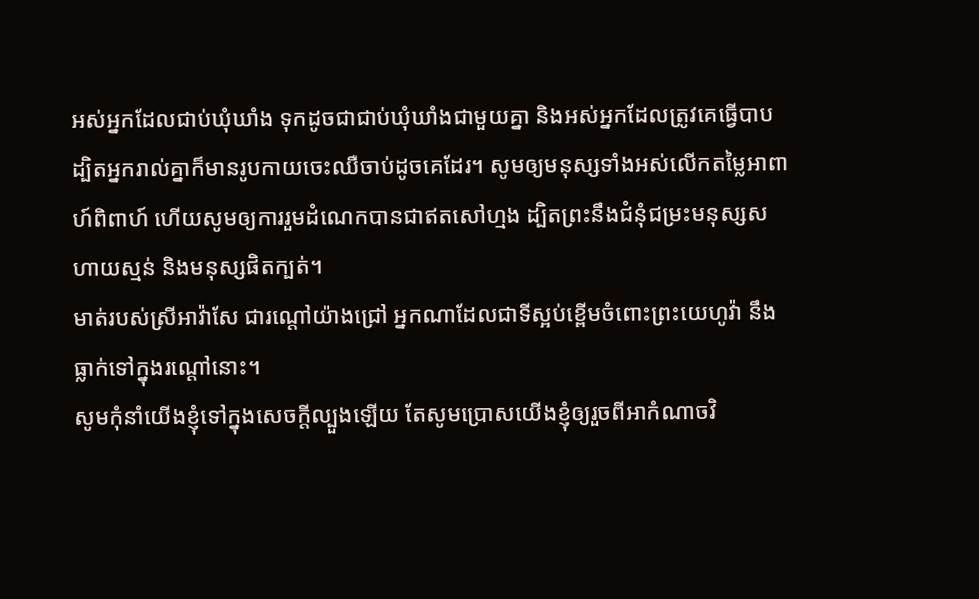អស់អ្នកដែលជាប់ឃុំឃាំង ទុកដូចជាជាប់ឃុំឃាំងជាមួយគ្នា និងអស់អ្នកដែលត្រូវគេធ្វើបាប ដ្បិតអ្នករាល់គ្នាក៏មានរូបកាយចេះឈឺចាប់ដូចគេដែរ។ សូមឲ្យមនុស្សទាំងអស់លើកតម្លៃអាពាហ៍ពិពាហ៍ ហើយសូមឲ្យការរួមដំណេកបានជាឥតសៅហ្មង ដ្បិតព្រះនឹងជំនុំជម្រះមនុស្សសហាយស្មន់ និងមនុស្សផិតក្បត់។
មាត់របស់ស្រីអាវ៉ាសែ ជារណ្តៅយ៉ាងជ្រៅ អ្នកណាដែលជាទីស្អប់ខ្ពើមចំពោះព្រះយេហូវ៉ា នឹងធ្លាក់ទៅក្នុងរណ្តៅនោះ។
សូមកុំនាំយើងខ្ញុំទៅក្នុងសេចក្តីល្បួងឡើយ តែសូមប្រោសយើងខ្ញុំឲ្យរួចពីអាកំណាចវិ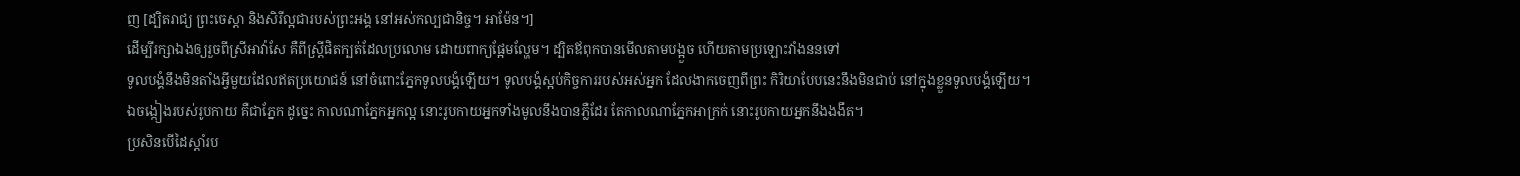ញ [ដ្បិតរាជ្យ ព្រះចេស្តា និងសិរីល្អជារបស់ព្រះអង្គ នៅអស់កល្បជានិច្ច។ អាម៉ែន។]
ដើម្បីរក្សាឯងឲ្យរួចពីស្រីអាវ៉ាសែ គឺពីស្ត្រីផិតក្បត់ដែលប្រលោម ដោយពាក្យផ្អែមល្ហែម។ ដ្បិតឪពុកបានមើលតាមបង្អួច ហើយតាមប្រឡោះវាំងននទៅ
ទូលបង្គំនឹងមិនតាំងអ្វីមួយដែលឥតប្រយោជន៍ នៅចំពោះភ្នែកទូលបង្គំឡើយ។ ទូលបង្គំស្អប់កិច្ចការរបស់អស់អ្នក ដែលងាកចេញពីព្រះ កិរិយាបែបនេះនឹងមិនជាប់ នៅក្នុងខ្លួនទូលបង្គំឡើយ។
ឯចង្កៀងរបស់រូបកាយ គឺជាភ្នែក ដូច្នេះ កាលណាភ្នែកអ្នកល្អ នោះរូបកាយអ្នកទាំងមូលនឹងបានភ្លឺដែរ តែកាលណាភ្នែកអាក្រក់ នោះរូបកាយអ្នកនឹងងងឹត។
ប្រសិនបើដៃស្ដាំរប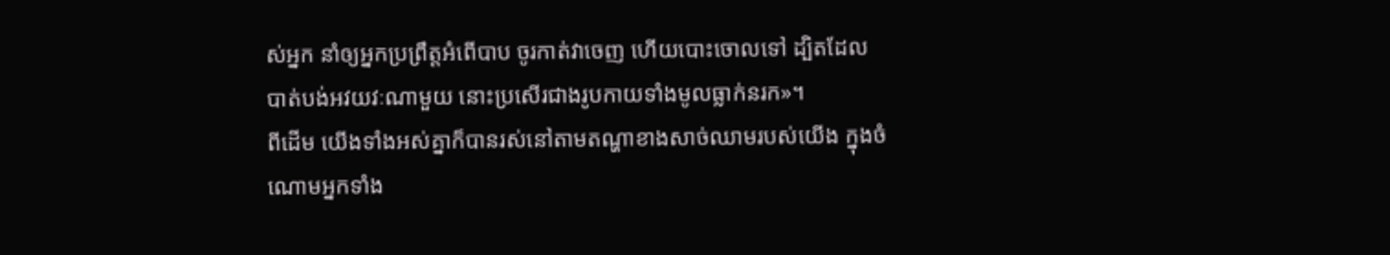ស់អ្នក នាំឲ្យអ្នកប្រព្រឹត្តអំពើបាប ចូរកាត់វាចេញ ហើយបោះចោលទៅ ដ្បិតដែលបាត់បង់អវយវៈណាមួយ នោះប្រសើរជាងរូបកាយទាំងមូលធ្លាក់នរក»។
ពីដើម យើងទាំងអស់គ្នាក៏បានរស់នៅតាមតណ្ហាខាងសាច់ឈាមរបស់យើង ក្នុងចំណោមអ្នកទាំង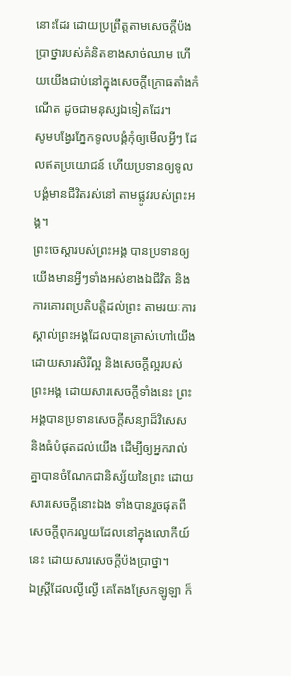នោះដែរ ដោយប្រព្រឹត្តតាមសេចក្តីប៉ងប្រាថ្នារបស់គំនិតខាងសាច់ឈាម ហើយយើងជាប់នៅក្នុងសេចក្ដីក្រោធតាំងកំណើត ដូចជាមនុស្សឯទៀតដែរ។
សូមបង្វែរភ្នែកទូលបង្គំកុំឲ្យមើលអ្វីៗ ដែលឥតប្រយោជន៍ ហើយប្រទានឲ្យទូលបង្គំមានជីវិតរស់នៅ តាមផ្លូវរបស់ព្រះអង្គ។
ព្រះចេស្តារបស់ព្រះអង្គ បានប្រទានឲ្យយើងមានអ្វីៗទាំងអស់ខាងឯជីវិត និងការគោរពប្រតិបត្តិដល់ព្រះ តាមរយៈការស្គាល់ព្រះអង្គដែលបានត្រាស់ហៅយើង ដោយសារសិរីល្អ និងសេចក្ដីល្អរបស់ព្រះអង្គ ដោយសារសេចក្ដីទាំងនេះ ព្រះអង្គបានប្រទានសេចក្ដីសន្យាដ៏វិសេស និងធំបំផុតដល់យើង ដើម្បីឲ្យអ្នករាល់គ្នាបានចំណែកជានិស្ស័យនៃព្រះ ដោយសារសេចក្ដីនោះឯង ទាំងបានរួចផុតពីសេចក្ដីពុករលួយដែលនៅក្នុងលោកីយ៍នេះ ដោយសារសេចក្តីប៉ងប្រាថ្នា។
ឯស្ត្រីដែលល្ងីល្ងើ គេតែងស្រែកឡូឡា ក៏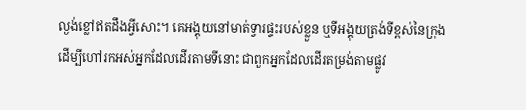ល្ងង់ខ្លៅឥតដឹងអ្វីសោះ។ គេអង្គុយនៅមាត់ទ្វារផ្ទះរបស់ខ្លួន ឬទីអង្គុយត្រង់ទីខ្ពស់នៃក្រុង ដើម្បីហៅរកអស់អ្នកដែលដើរតាមទីនោះ ជាពួកអ្នកដែលដើរតម្រង់តាមផ្លូវ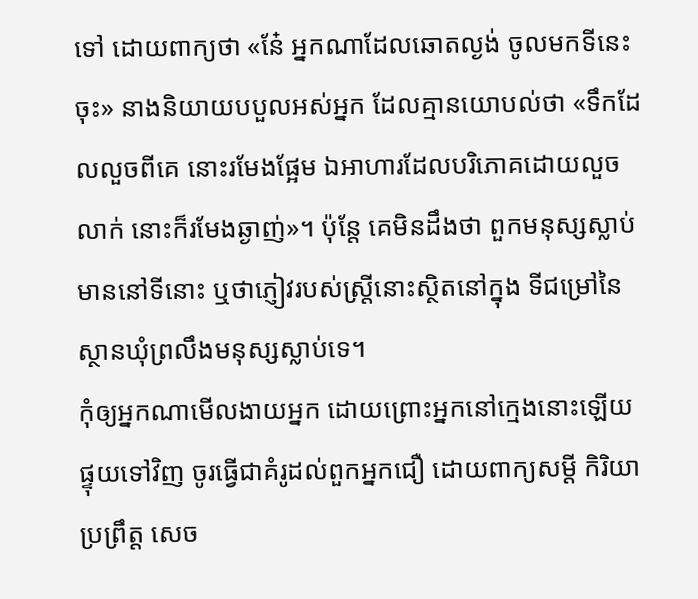ទៅ ដោយពាក្យថា «នែ៎ អ្នកណាដែលឆោតល្ងង់ ចូលមកទីនេះចុះ» នាងនិយាយបបួលអស់អ្នក ដែលគ្មានយោបល់ថា «ទឹកដែលលួចពីគេ នោះរមែងផ្អែម ឯអាហារដែលបរិភោគដោយលួចលាក់ នោះក៏រមែងឆ្ងាញ់»។ ប៉ុន្តែ គេមិនដឹងថា ពួកមនុស្សស្លាប់មាននៅទីនោះ ឬថាភ្ញៀវរបស់ស្ត្រីនោះស្ថិតនៅក្នុង ទីជម្រៅនៃស្ថានឃុំព្រលឹងមនុស្សស្លាប់ទេ។
កុំឲ្យអ្នកណាមើលងាយអ្នក ដោយព្រោះអ្នកនៅក្មេងនោះឡើយ ផ្ទុយទៅវិញ ចូរធ្វើជាគំរូដល់ពួកអ្នកជឿ ដោយពាក្យសម្ដី កិរិយាប្រព្រឹត្ត សេច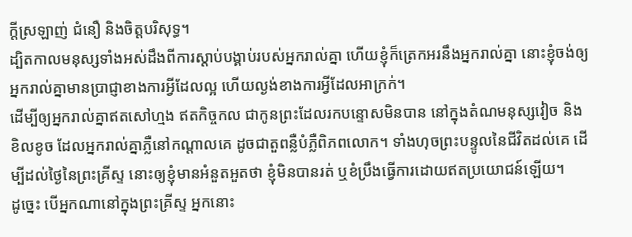ក្ដីស្រឡាញ់ ជំនឿ និងចិត្តបរិសុទ្ធ។
ដ្បិតកាលមនុស្សទាំងអស់ដឹងពីការស្ដាប់បង្គាប់របស់អ្នករាល់គ្នា ហើយខ្ញុំក៏ត្រេកអរនឹងអ្នករាល់គ្នា នោះខ្ញុំចង់ឲ្យអ្នករាល់គ្នាមានប្រាជ្ញាខាងការអ្វីដែលល្អ ហើយល្ងង់ខាងការអ្វីដែលអាក្រក់។
ដើម្បីឲ្យអ្នករាល់គ្នាឥតសៅហ្មង ឥតកិច្ចកល ជាកូនព្រះដែលរកបន្ទោសមិនបាន នៅក្នុងតំណមនុស្សវៀច និងខិលខូច ដែលអ្នករាល់គ្នាភ្លឺនៅកណ្ដាលគេ ដូចជាតួពន្លឺបំភ្លឺពិភពលោក។ ទាំងហុចព្រះបន្ទូលនៃជីវិតដល់គេ ដើម្បីដល់ថ្ងៃនៃព្រះគ្រីស្ទ នោះឲ្យខ្ញុំមានអំនួតអួតថា ខ្ញុំមិនបានរត់ ឬខំប្រឹងធ្វើការដោយឥតប្រយោជន៍ឡើយ។
ដូច្នេះ បើអ្នកណានៅក្នុងព្រះគ្រីស្ទ អ្នកនោះ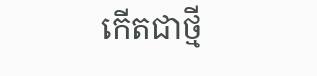កើតជាថ្មី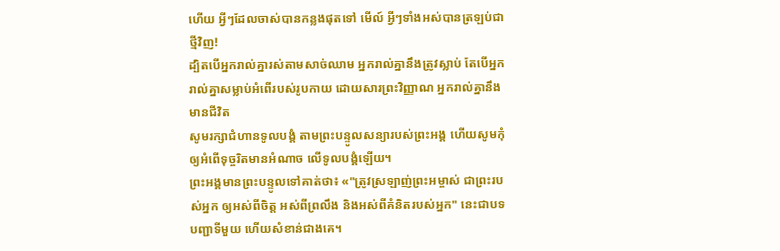ហើយ អ្វីៗដែលចាស់បានកន្លងផុតទៅ មើល៍ អ្វីៗទាំងអស់បានត្រឡប់ជាថ្មីវិញ!
ដ្បិតបើអ្នករាល់គ្នារស់តាមសាច់ឈាម អ្នករាល់គ្នានឹងត្រូវស្លាប់ តែបើអ្នករាល់គ្នាសម្លាប់អំពើរបស់រូបកាយ ដោយសារព្រះវិញ្ញាណ អ្នករាល់គ្នានឹងមានជីវិត
សូមរក្សាជំហានទូលបង្គំ តាមព្រះបន្ទូលសន្យារបស់ព្រះអង្គ ហើយសូមកុំឲ្យអំពើទុច្ចរិតមានអំណាច លើទូលបង្គំឡើយ។
ព្រះអង្គមានព្រះបន្ទូលទៅគាត់ថា៖ «"ត្រូវស្រឡាញ់ព្រះអម្ចាស់ ជាព្រះរបស់អ្នក ឲ្យអស់ពីចិត្ត អស់ពីព្រលឹង និងអស់ពីគំនិតរបស់អ្នក" នេះជាបទបញ្ជាទីមួយ ហើយសំខាន់ជាងគេ។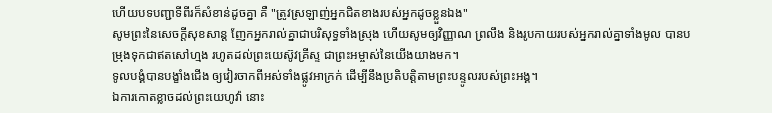ហើយបទបញ្ជាទីពីរក៏សំខាន់ដូចគ្នា គឺ "ត្រូវស្រឡាញ់អ្នកជិតខាងរបស់អ្នកដូចខ្លួនឯង"
សូមព្រះនៃសេចក្ដីសុខសាន្ត ញែកអ្នករាល់គ្នាជាបរិសុទ្ធទាំងស្រុង ហើយសូមឲ្យវិញ្ញាណ ព្រលឹង និងរូបកាយរបស់អ្នករាល់គ្នាទាំងមូល បានបម្រុងទុកជាឥតសៅហ្មង រហូតដល់ព្រះយេស៊ូវគ្រីស្ទ ជាព្រះអម្ចាស់នៃយើងយាងមក។
ទូលបង្គំបានបង្ខាំងជើង ឲ្យវៀរចាកពីអស់ទាំងផ្លូវអាក្រក់ ដើម្បីនឹងប្រតិបត្តិតាមព្រះបន្ទូលរបស់ព្រះអង្គ។
ឯការកោតខ្លាចដល់ព្រះយេហូវ៉ា នោះ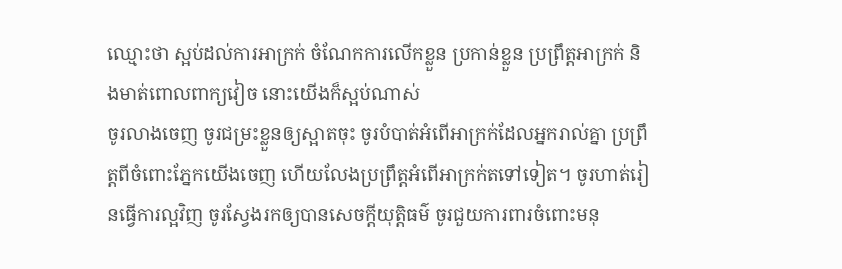ឈ្មោះថា ស្អប់ដល់ការអាក្រក់ ចំណែកការលើកខ្លួន ប្រកាន់ខ្លួន ប្រព្រឹត្តអាក្រក់ និងមាត់ពោលពាក្យវៀច នោះយើងក៏ស្អប់ណាស់
ចូរលាងចេញ ចូរជម្រះខ្លួនឲ្យស្អាតចុះ ចូរបំបាត់អំពើអាក្រក់ដែលអ្នករាល់គ្នា ប្រព្រឹត្តពីចំពោះភ្នែកយើងចេញ ហើយលែងប្រព្រឹត្តអំពើអាក្រក់តទៅទៀត។ ចូរហាត់រៀនធ្វើការល្អវិញ ចូរស្វែងរកឲ្យបានសេចក្ដីយុត្តិធម៌ ចូរជួយការពារចំពោះមនុ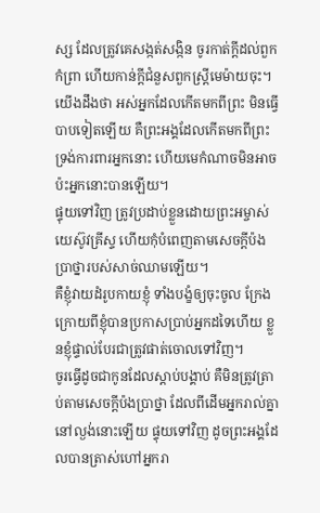ស្ស ដែលត្រូវគេសង្កត់សង្កិន ចូរកាត់ក្តីដល់ពួកកំព្រា ហើយកាន់ក្តីជំនួសពួកស្ត្រីមេម៉ាយចុះ។
យើងដឹងថា អស់អ្នកដែលកើតមកពីព្រះ មិនធ្វើបាបទៀតឡើយ គឺព្រះអង្គដែលកើតមកពីព្រះ ទ្រង់ការពារអ្នកនោះ ហើយមេកំណាចមិនអាចប៉ះអ្នកនោះបានឡើយ។
ផ្ទុយទៅវិញ ត្រូវប្រដាប់ខ្លួនដោយព្រះអម្ចាស់យេស៊ូវគ្រីស្ទ ហើយកុំបំពេញតាមសេចក្ដីប៉ងប្រាថ្នារបស់សាច់ឈាមឡើយ។
គឺខ្ញុំវាយដំរូបកាយខ្ញុំ ទាំងបង្ខំឲ្យចុះចូល ក្រែងក្រោយពីខ្ញុំបានប្រកាសប្រាប់អ្នកដទៃហើយ ខ្លួនខ្ញុំផ្ទាល់បែរជាត្រូវផាត់ចោលទៅវិញ។
ចូរធ្វើដូចជាកូនដែលស្តាប់បង្គាប់ គឺមិនត្រូវត្រាប់តាមសេចក្តីប៉ងប្រាថ្នា ដែលពីដើមអ្នករាល់គ្នានៅល្ងង់នោះឡើយ ផ្ទុយទៅវិញ ដូចព្រះអង្គដែលបានត្រាស់ហៅអ្នករា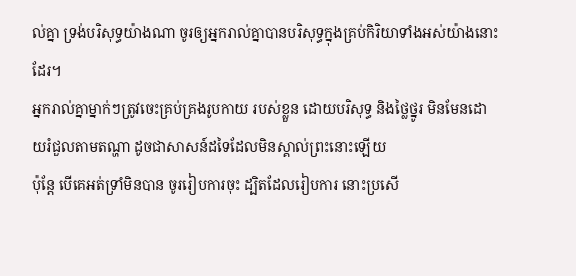ល់គ្នា ទ្រង់បរិសុទ្ធយ៉ាងណា ចូរឲ្យអ្នករាល់គ្នាបានបរិសុទ្ធក្នុងគ្រប់កិរិយាទាំងអស់យ៉ាងនោះដែរ។
អ្នករាល់គ្នាម្នាក់ៗត្រូវចេះគ្រប់គ្រងរូបកាយ របស់ខ្លួន ដោយបរិសុទ្ធ និងថ្លៃថ្នូរ មិនមែនដោយរំជួលតាមតណ្ហា ដូចជាសាសន៍ដទៃដែលមិនស្គាល់ព្រះនោះឡើយ
ប៉ុន្តែ បើគេអត់ទ្រាំមិនបាន ចូររៀបការចុះ ដ្បិតដែលរៀបការ នោះប្រសើ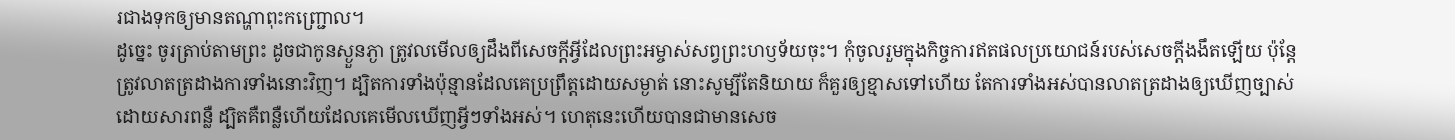រជាងទុកឲ្យមានតណ្ហាពុះកញ្ជ្រោល។
ដូច្នេះ ចូរត្រាប់តាមព្រះ ដូចជាកូនស្ងួនភ្ងា ត្រូវលមើលឲ្យដឹងពីសេចក្តីអ្វីដែលព្រះអម្ចាស់សព្វព្រះហឫទ័យចុះ។ កុំចូលរួមក្នុងកិច្ចការឥតផលប្រយោជន៍របស់សេចក្តីងងឹតឡើយ ប៉ុន្តែ ត្រូវលាតត្រដាងការទាំងនោះវិញ។ ដ្បិតការទាំងប៉ុន្មានដែលគេប្រព្រឹត្តដោយសម្ងាត់ នោះសូម្បីតែនិយាយ ក៏គួរឲ្យខ្មាសទៅហើយ តែការទាំងអស់បានលាតត្រដាងឲ្យឃើញច្បាស់ ដោយសារពន្លឺ ដ្បិតគឺពន្លឺហើយដែលគេមើលឃើញអ្វីៗទាំងអស់។ ហេតុនេះហើយបានជាមានសេច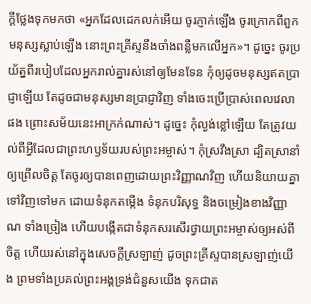ក្ដីថ្លែងទុកមកថា «អ្នកដែលដេកលក់អើយ ចូរភ្ញាក់ឡើង ចូរក្រោកពីពួកមនុស្សស្លាប់ឡើង នោះព្រះគ្រីស្ទនឹងចាំងពន្លឺមកលើអ្នក»។ ដូច្នេះ ចូរប្រយ័ត្នពីរបៀបដែលអ្នករាល់គ្នារស់នៅឲ្យមែនទែន កុំឲ្យដូចមនុស្សឥតប្រាជ្ញាឡើយ តែដូចជាមនុស្សមានប្រាជ្ញាវិញ ទាំងចេះប្រើប្រាស់ពេលវេលាផង ព្រោះសម័យនេះអាក្រក់ណាស់។ ដូច្នេះ កុំល្ងង់ខ្លៅឡើយ តែត្រូវយល់ពីអ្វីដែលជាព្រះហឫទ័យរបស់ព្រះអម្ចាស់។ កុំស្រវឹងស្រា ដ្បិតស្រានាំឲ្យព្រើលចិត្ត តែចូរឲ្យបានពេញដោយព្រះវិញ្ញាណវិញ ហើយនិយាយគ្នាទៅវិញទៅមក ដោយទំនុកតម្កើង ទំនុកបរិសុទ្ធ និងចម្រៀងខាងវិញ្ញាណ ទាំងច្រៀង ហើយបង្កើតជាទំនុកសរសើរថ្វាយព្រះអម្ចាស់ឲ្យអស់ពីចិត្ត ហើយរស់នៅក្នុងសេចក្តីស្រឡាញ់ ដូចព្រះគ្រីស្ទបានស្រឡាញ់យើង ព្រមទាំងប្រគល់ព្រះអង្គទ្រង់ជំនួសយើង ទុកជាត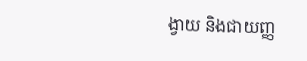ង្វាយ និងជាយញ្ញ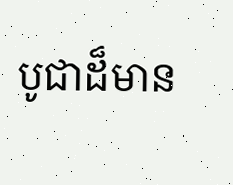បូជាដ៏មាន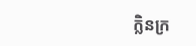ក្លិនក្រ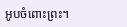អូបចំពោះព្រះ។